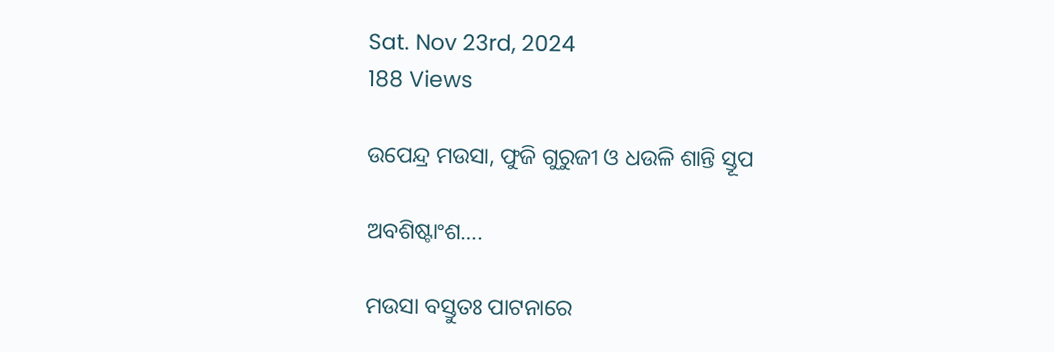Sat. Nov 23rd, 2024
188 Views

ଉପେନ୍ଦ୍ର ମଉସା, ଫୁଜି ଗୁରୁଜୀ ଓ ଧଉଳି ଶାନ୍ତି ସ୍ତୂପ

ଅବଶିଷ୍ଟାଂଶ….

ମଉସା ବସ୍ତୁତଃ ପାଟନାରେ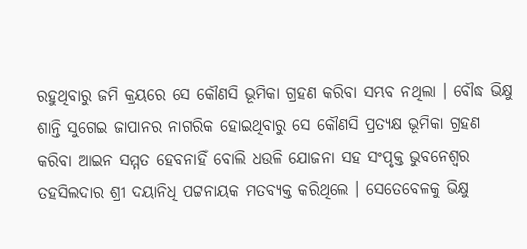ରହୁଥିବାରୁ ଜମି କ୍ରୟରେ ସେ କୌଣସି ଭୂମିକା ଗ୍ରହଣ କରିବା ସମ୍ଭବ ନଥିଲା । ବୌଦ୍ଧ ଭିକ୍ଷୁ ଶାନ୍ତି ସୁଗେଇ ଜାପାନର ନାଗରିକ ହୋଇଥିବାରୁ ସେ କୌଣସି ପ୍ରତ୍ୟକ୍ଷ ଭୂମିକା ଗ୍ରହଣ କରିବା ଆଇନ ସମ୍ମତ ହେବନାହିଁ ବୋଲି ଧଉଳି ଯୋଜନା ସହ ସଂପୃକ୍ତ ଭୁବନେଶ୍ୱର ତହସିଲଦାର ଶ୍ରୀ ଦୟାନିଧି ପଟ୍ଟନାୟକ ମତବ୍ୟକ୍ତ କରିଥିଲେ । ସେତେବେଳକୁ ଭିକ୍ଷୁ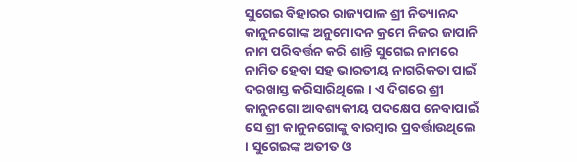ସୁଗେଇ ବିହାରର ରାଜ୍ୟପାଳ ଶ୍ରୀ ନିତ୍ୟାନନ୍ଦ କାନୁନଗୋଙ୍କ ଅନୁମୋଦନ କ୍ରମେ ନିଜର ଜାପାନି ନାମ ପରିବର୍ତ୍ତନ କରି ଶାନ୍ତି ସୁଗେଇ ନାମରେ ନାମିତ ହେବା ସହ ଭାରତୀୟ ନାଗରିକତା ପାଇଁ ଦରଖାସ୍ତ କରିସାରିଥିଲେ । ଏ ଦିଗରେ ଶ୍ରୀ କାନୁନଗୋ ଆବଶ୍ୟକୀୟ ପଦକ୍ଷେପ ନେବାପାଇଁ ସେ ଶ୍ରୀ କାନୁନଗୋଙ୍କୁ ବାରମ୍ବାର ପ୍ରବର୍ତ୍ତାଉଥିଲେ । ସୁଗେଇଙ୍କ ଅତୀତ ଓ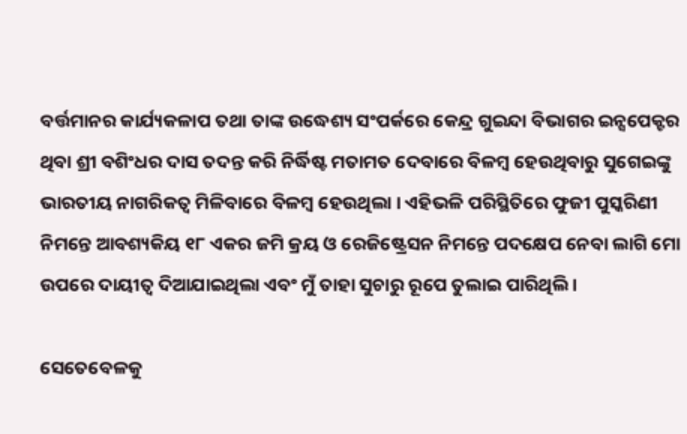ବର୍ତ୍ତମାନର କାର୍ଯ୍ୟକଳାପ ତଥା ତାଙ୍କ ଉଦ୍ଧେଶ୍ୟ ସଂପର୍କରେ କେନ୍ଦ୍ର ଗୁଇନ୍ଦା ବିଭାଗର ଇନ୍ସପେକ୍ଟର ଥିବା ଶ୍ରୀ ବଶିଂଧର ଦାସ ତଦନ୍ତ କରି ନିର୍ଦ୍ଧିଷ୍ଟ ମତାମତ ଦେବାରେ ବିଳମ୍ବ ହେଉଥିବାରୁ ସୁଗେଇଙ୍କୁ ଭାରତୀୟ ନାଗରିକତ୍ୱ ମିଳିବାରେ ବିଳମ୍ବ ହେଉଥିଲା । ଏହିଭଳି ପରିସ୍ଥିତିରେ ଫୁଜୀ ପୁସ୍କରିଣୀ ନିମନ୍ତେ ଆବଶ୍ୟକିୟ ୧୮ ଏକର ଜମି କ୍ରୟ ଓ ରେଜିଷ୍ଟ୍ରେସନ ନିମନ୍ତେ ପଦକ୍ଷେପ ନେବା ଲାଗି ମୋ ଉପରେ ଦାୟୀତ୍ୱ ଦିଆଯାଇଥିଲା ଏବଂ ମୁଁ ତାହା ସୁଚାରୁ ରୂପେ ତୁଲାଇ ପାରିଥିଲି ।

ସେତେବେଳକୁ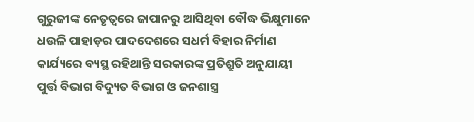ଗୁରୁଜୀଙ୍କ ନେତୃତ୍ୱରେ ଜାପାନରୁ ଆସିଥିବା ବୌଦ୍ଧ ଭିକ୍ଷୁମାନେ ଧଉଳି ପାହାଡ଼ର ପାଦଦେଶରେ ସଧର୍ମ ବିହାର ନିର୍ମାଣ କାର୍ଯ୍ୟରେ ବ୍ୟସ୍ଥ ରହିଥାନ୍ତି ସରକାରଙ୍କ ପ୍ରତିଶ୍ରୁତି ଅନୁଯାୟୀ ପୁର୍ତ୍ତ ବିଭାଗ ବିଦ୍ୟୁତ ବିଭାଗ ଓ ଜନଶାସ୍ତ୍ର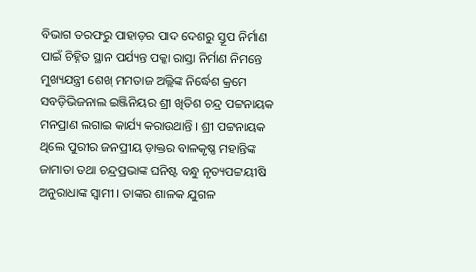ବିଭାଗ ତରଫରୁ ପାହାଡ଼ର ପାଦ ଦେଶରୁ ସ୍ତୂପ ନିର୍ମାଣ ପାଇଁ ଚିହ୍ନିତ ସ୍ଥାନ ପର୍ଯ୍ୟନ୍ତ ପକ୍କା ରାସ୍ତା ନିର୍ମାଣ ନିମନ୍ତେ ମୁଖ୍ୟଯନ୍ତ୍ରୀ ଶେଖ୍ ମମତାଜ ଅଲ୍ଲିଙ୍କ ନିର୍ଦ୍ଧେଶ କ୍ରମେ ସବଡ଼ିଭିଜନାଲ ଇଞ୍ଜିନିୟର ଶ୍ରୀ ଖିତିଶ ଚନ୍ଦ୍ର ପଟ୍ଟନାୟକ ମନପ୍ରାଣ ଲଗାଇ କାର୍ଯ୍ୟ କରାଉଥାନ୍ତି । ଶ୍ରୀ ପଟ୍ଟନାୟକ ଥିଲେ ପୁରୀର ଜନପ୍ରୀୟ ଡ଼ାକ୍ତର ବାଳକୃଷ୍ଣ ମହାନ୍ତିଙ୍କ ଜାମାତା ତଥା ଚନ୍ଦ୍ରପ୍ରଭାଙ୍କ ଘନିଷ୍ଟ ବନ୍ଧୁ ନୃତ୍ୟପଟ୍ଟୟୀଷି ଅନୁରାଧାଙ୍କ ସ୍ୱାମୀ । ତାଙ୍କର ଶାଳକ ଯୁଗଳ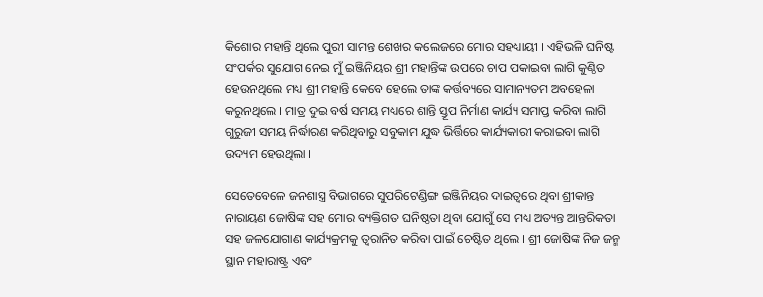କିଶୋର ମହାନ୍ତି ଥିଲେ ପୁରୀ ସାମନ୍ତ ଶେଖର କଲେଜରେ ମୋର ସହଧ୍ୟାୟୀ । ଏହିଭଳି ଘନିଷ୍ଟ ସଂପର୍କର ସୁଯୋଗ ନେଇ ମୁଁ ଇଞ୍ଜିନିୟର ଶ୍ରୀ ମହାନ୍ତିଙ୍କ ଉପରେ ଚାପ ପକାଇବା ଲାଗି କୁଣ୍ଠିତ ହେଉନଥିଲେ ମଧ୍ୟ ଶ୍ରୀ ମହାନ୍ତି କେବେ ହେଲେ ତାଙ୍କ କର୍ତ୍ତବ୍ୟରେ ସାମାନ୍ୟତମ ଅବହେଳା କରୁନଥିଲେ । ମାତ୍ର ଦୁଇ ବର୍ଷ ସମୟ ମଧ୍ୟରେ ଶାନ୍ତି ସ୍ତୂପ ନିର୍ମାଣ କାର୍ଯ୍ୟ ସମାପ୍ତ କରିବା ଲାଗି ଗୁରୁଜୀ ସମୟ ନିର୍ଦ୍ଧାରଣ କରିଥିବାରୁ ସବୁକାମ ଯୁଦ୍ଧ ଭିର୍ତ୍ତିରେ କାର୍ଯ୍ୟକାରୀ କରାଇବା ଲାଗି ଉଦ୍ୟମ ହେଉଥିଲା ।

ସେତେବେଳେ ଜନଶାସ୍ତ୍ର ବିଭାଗରେ ସୁପରିଟେଣ୍ଡିଙ୍ଗ ଇଞ୍ଜିନିୟର ଦାଇତ୍ୱରେ ଥିବା ଶ୍ରୀକାନ୍ତ ନାରାୟଣ ଜୋଷିଙ୍କ ସହ ମୋର ବ୍ୟକ୍ତିଗତ ଘନିଷ୍ଠତା ଥିବା ଯୋଗୁଁ ସେ ମଧ୍ୟ ଅତ୍ୟନ୍ତ ଆନ୍ତରିକତା ସହ ଜଳଯୋଗାଣ କାର୍ଯ୍ୟକ୍ରମକୁ ତ୍ୱରାନିତ କରିବା ପାଇଁ ଚେଷ୍ଟିତ ଥିଲେ । ଶ୍ରୀ ଜୋଷିଙ୍କ ନିଜ ଜନ୍ମ ସ୍ଥାନ ମହାରାଷ୍ଟ୍ର ଏବଂ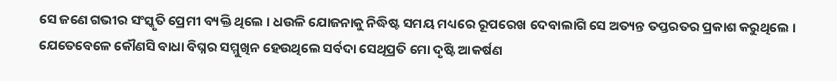ସେ ଜଣେ ଗଭୀର ସଂସ୍କୃତି ପ୍ରେମୀ ବ୍ୟକ୍ତି ଥିଲେ । ଧଉଳି ଯୋଜନାକୁ ନିଦ୍ଧିଷ୍ଟ ସମୟ ମଧ୍ୟରେ ରୂପରେଖ ଦେବାଲାଗି ସେ ଅତ୍ୟନ୍ତ ତପ୍ତରତର ପ୍ରକାଶ କରୁଥିଲେ । ଯେତେବେଳେ କୌଣସି ବାଧା ବିଘ୍ନର ସମ୍ମୁଖିନ ହେଉଥିଲେ ସର୍ବଦା ସେଥିପ୍ରତି ମୋ ଦୃଷ୍ଟି ଆକର୍ଷଣ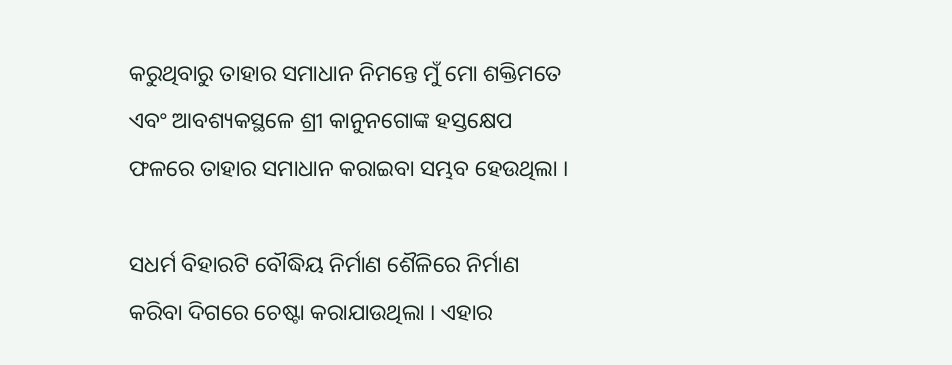କରୁଥିବାରୁ ତାହାର ସମାଧାନ ନିମନ୍ତେ ମୁଁ ମୋ ଶକ୍ତିମତେ ଏବଂ ଆବଶ୍ୟକସ୍ଥଳେ ଶ୍ରୀ କାନୁନଗୋଙ୍କ ହସ୍ତକ୍ଷେପ ଫଳରେ ତାହାର ସମାଧାନ କରାଇବା ସମ୍ଭବ ହେଉଥିଲା ।

ସଧର୍ମ ବିହାରଟି ବୌଦ୍ଧିୟ ନିର୍ମାଣ ଶୈଳିରେ ନିର୍ମାଣ କରିବା ଦିଗରେ ଚେଷ୍ଟା କରାଯାଉଥିଲା । ଏହାର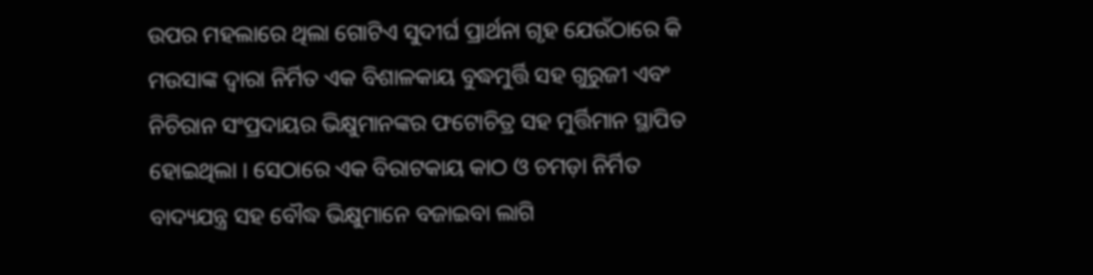ଉପର ମହଲାରେ ଥିଲା ଗୋଟିଏ ସୁଦୀର୍ଘ ପ୍ରାର୍ଥନା ଗୃହ ଯେଉଁଠାରେ କି ମଉସାଙ୍କ ଦ୍ୱାରା ନିର୍ମିତ ଏକ ବିଶାଳକାୟ ବୁଦ୍ଧମୁର୍ତ୍ତି ସହ ଗୁରୁଜୀ ଏବଂ ନିଚିରାନ ସଂପ୍ରଦାୟର ଭିକ୍ଷୁମାନଙ୍କର ଫଟୋଚିତ୍ର ସହ ମୁର୍ତ୍ତିମାନ ସ୍ଥାପିତ ହୋଇଥିଲା । ସେଠାରେ ଏକ ବିରାଟକାୟ କାଠ ଓ ଚମଡ଼ା ନିର୍ମିତ ବାଦ୍ୟଯନ୍ତ୍ର ସହ ବୌଦ୍ଧ ଭିକ୍ଷୁମାନେ ବଜାଇବା ଲାଗି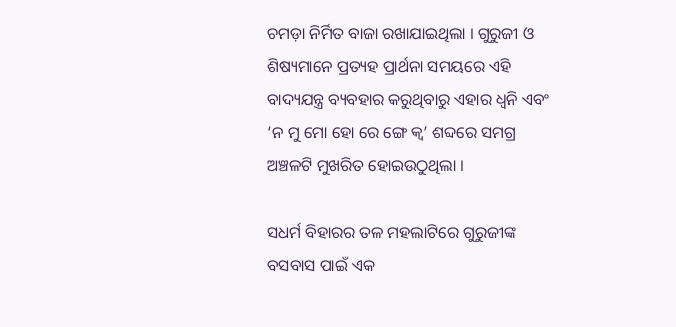ଚମଡ଼ା ନିର୍ମିତ ବାଜା ରଖାଯାଇଥିଲା । ଗୁରୁଜୀ ଓ ଶିଷ୍ୟମାନେ ପ୍ରତ୍ୟହ ପ୍ରାର୍ଥନା ସମୟରେ ଏହି ବାଦ୍ୟଯନ୍ତ୍ର ବ୍ୟବହାର କରୁଥିବାରୁ ଏହାର ଧ୍ୱନି ଏବଂ ‘ନ ମୁ ମୋ ହୋ ରେ ଙ୍ଗେ କ୍ୱ’ ଶବ୍ଦରେ ସମଗ୍ର ଅଞ୍ଚଳଟି ମୁଖରିତ ହୋଇଉଠୁଥିଲା ।

ସଧର୍ମ ବିହାରର ତଳ ମହଲାଟିରେ ଗୁରୁଜୀଙ୍କ ବସବାସ ପାଇଁ ଏକ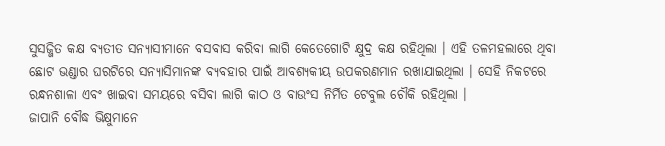ସୁସଜ୍ଜିତ କକ୍ଷ ବ୍ୟତୀତ ସନ୍ୟାସୀମାନେ ବସବାସ କରିବା ଲାଗି କେତେଗୋଟି କ୍ଷୁଦ୍ର କକ୍ଷ ରହିଥିଲା । ଏହି ତଳମହଲାରେ ଥିବା ଛୋଟ ଭଣ୍ଡାର ଘରଟିରେ ସନ୍ୟାସିମାନଙ୍କ ବ୍ୟବହାର ପାଇଁ ଆବଶ୍ୟକୀୟ ଉପକରଣମାନ ରଖାଯାଇଥିଲା । ସେହି ନିକଟରେ ରନ୍ଧନଶାଳା ଏବଂ ଖାଇବା ସମୟରେ ବସିବା ଲାଗି କାଠ ଓ ବାଉଂସ ନିର୍ମିତ ଟେବୁଲ ଚୌକି ରହିଥିଲା ।
ଜାପାନି ବୌଦ୍ଧ ଭିକ୍ଷୁମାନେ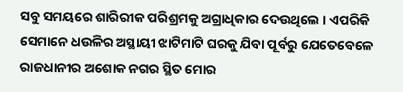ସବୁ ସମୟରେ ଶାରିରୀକ ପରିଶ୍ରମକୁ ଅଗ୍ରାଧିକାର ଦେଉଥିଲେ । ଏପରିକି ସେମାନେ ଧଉଳିର ଅସ୍ଥାୟୀ ଝାଟିମାଟି ଘରକୁ ଯିବା ପୂର୍ବରୁ ଯେତେବେଳେ ରାଜଧାନୀର ଅଶୋକ ନଗର ସ୍ଥିତ ମୋର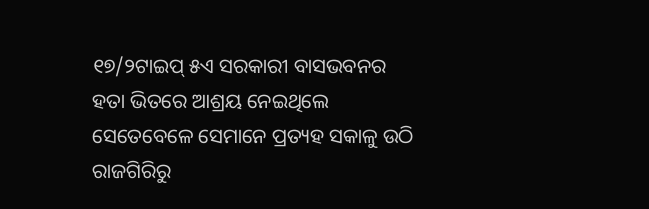୧୭/୨ଟାଇପ୍ ୫ଏ ସରକାରୀ ବାସଭବନର ହତା ଭିତରେ ଆଶ୍ରୟ ନେଇଥିଲେ ସେତେବେଳେ ସେମାନେ ପ୍ରତ୍ୟହ ସକାଳୁ ଉଠି ରାଜଗିରିରୁ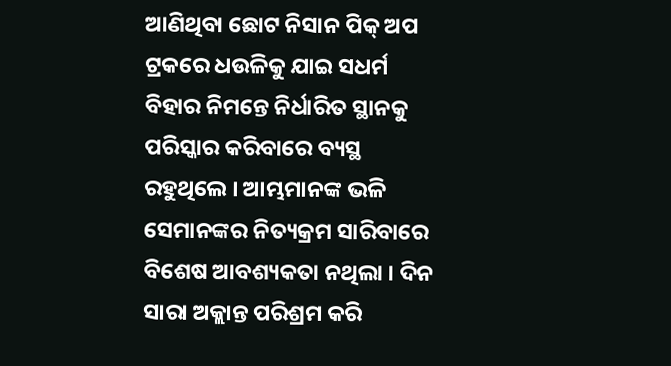ଆଣିଥିବା ଛୋଟ ନିସାନ ପିକ୍ ଅପ ଟ୍ରକରେ ଧଉଳିକୁ ଯାଇ ସଧର୍ମ ବିହାର ନିମନ୍ତେ ନିର୍ଧାରିତ ସ୍ଥାନକୁ ପରିସ୍କାର କରିବାରେ ବ୍ୟସ୍ଥ ରହୁଥିଲେ । ଆମ୍ଭମାନଙ୍କ ଭଳି ସେମାନଙ୍କର ନିତ୍ୟକ୍ରମ ସାରିବାରେ ବିଶେଷ ଆବଶ୍ୟକତା ନଥିଲା । ଦିନ ସାରା ଅକ୍ଲାନ୍ତ ପରିଶ୍ରମ କରି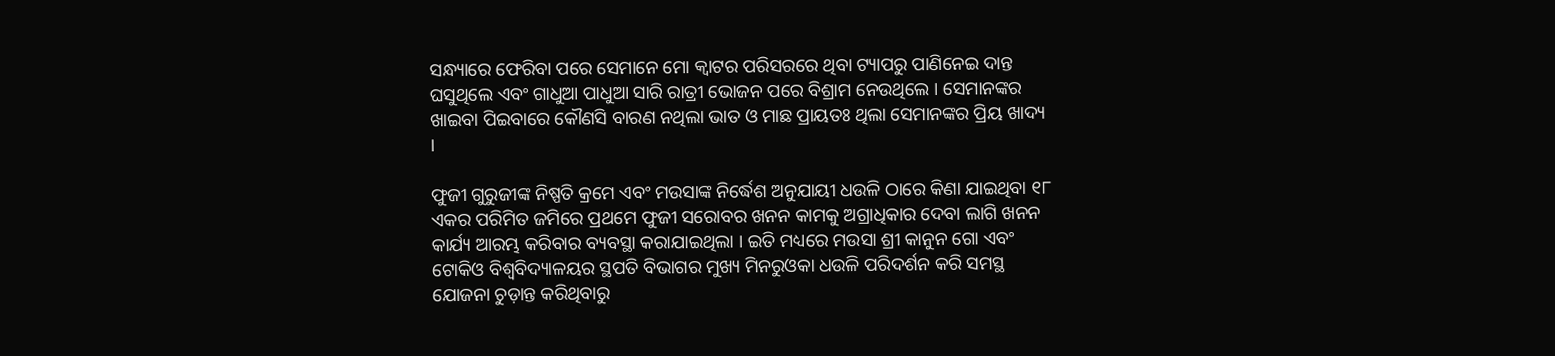ସନ୍ଧ୍ୟାରେ ଫେରିବା ପରେ ସେମାନେ ମୋ କ୍ୱାଟର ପରିସରରେ ଥିବା ଟ୍ୟାପରୁ ପାଣିନେଇ ଦାନ୍ତ ଘସୁଥିଲେ ଏବଂ ଗାଧୁଆ ପାଧୁଆ ସାରି ରାତ୍ରୀ ଭୋଜନ ପରେ ବିଶ୍ରାମ ନେଉଥିଲେ । ସେମାନଙ୍କର ଖାଇବା ପିଇବାରେ କୌଣସି ବାରଣ ନଥିଲା ଭାତ ଓ ମାଛ ପ୍ରାୟତଃ ଥିଲା ସେମାନଙ୍କର ପ୍ରିୟ ଖାଦ୍ୟ ।

ଫୁଜୀ ଗୁରୁଜୀଙ୍କ ନିଷ୍ପତି କ୍ରମେ ଏବଂ ମଉସାଙ୍କ ନିର୍ଦ୍ଧେଶ ଅନୁଯାୟୀ ଧଉଳି ଠାରେ କିଣା ଯାଇଥିବା ୧୮ ଏକର ପରିମିତ ଜମିରେ ପ୍ରଥମେ ଫୁଜୀ ସରୋବର ଖନନ କାମକୁ ଅଗ୍ରାଧିକାର ଦେବା ଲାଗି ଖନନ କାର୍ଯ୍ୟ ଆରମ୍ଭ କରିବାର ବ୍ୟବସ୍ଥା କରାଯାଇଥିଲା । ଇତି ମଧ୍ୟରେ ମଉସା ଶ୍ରୀ କାନୁନ ଗୋ ଏବଂ ଟୋକିଓ ବିଶ୍ୱବିଦ୍ୟାଳୟର ସ୍ଥପତି ବିଭାଗର ମୁଖ୍ୟ ମିନରୁଓକା ଧଉଳି ପରିଦର୍ଶନ କରି ସମସ୍ଥ ଯୋଜନା ଚୁଡ଼ାନ୍ତ କରିଥିବାରୁ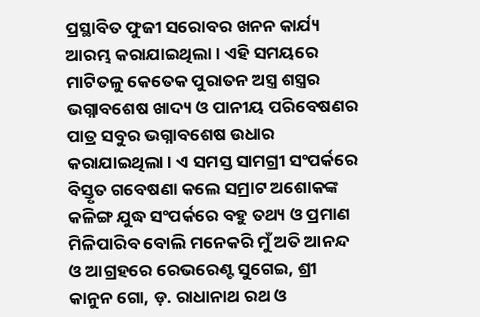ପ୍ରସ୍ଥାବିତ ଫୁଜୀ ସରୋବର ଖନନ କାର୍ଯ୍ୟ ଆରମ୍ଭ କରାଯାଇଥିଲା । ଏହି ସମୟରେ ମାଟିତଳୁ କେତେକ ପୁରାତନ ଅସ୍ତ୍ର ଶସ୍ତ୍ରର ଭଗ୍ନାବଶେଷ ଖାଦ୍ୟ ଓ ପାନୀୟ ପରିବେଷଣର ପାତ୍ର ସବୁର ଭଗ୍ନାବଶେଷ ଉଧାର କରାଯାଇଥିଲା । ଏ ସମସ୍ତ ସାମଗ୍ରୀ ସଂପର୍କରେ ବିସ୍ତୃତ ଗବେଷଣା କଲେ ସମ୍ରାଟ ଅଶୋକଙ୍କ କଳିଙ୍ଗ ଯୁଦ୍ଧ ସଂପର୍କରେ ବହୁ ତଥ୍ୟ ଓ ପ୍ରମାଣ ମିଳିପାରିବ ବୋଲି ମନେକରି ମୁଁ ଅତି ଆନନ୍ଦ ଓ ଆଗ୍ରହରେ ରେଭରେଣ୍ଟ ସୁଗେଇ, ଶ୍ରୀ କାନୁନ ଗୋ, ଡ଼. ରାଧାନାଥ ରଥ ଓ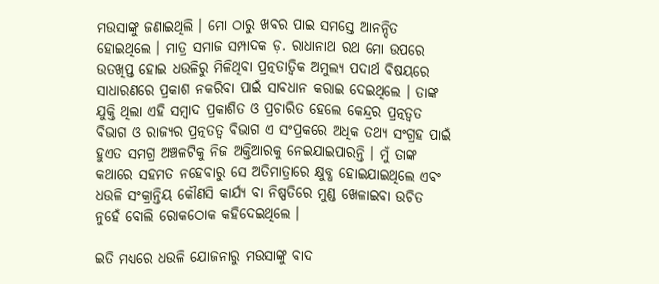ମଉସାଙ୍କୁ ଜଣାଇଥିଲି । ମୋ ଠାରୁ ଖବର ପାଇ ସମସ୍ତେ ଆନନ୍ଦିତ ହୋଇଥିଲେ । ମାତ୍ର ସମାଜ ସମ୍ପାଦକ ଡ଼. ରାଧାନାଥ ରଥ ମୋ ଉପରେ ଉତଖିପ୍ତ ହୋଇ ଧଉଳିରୁ ମିଳିଥିବା ପ୍ରତ୍ନତାତ୍ୱିକ ଅମୁଲ୍ୟ ପଦାର୍ଥ ବିଷୟରେ ସାଧାରଣରେ ପ୍ରକାଶ ନକରିବା ପାଇଁ ସାବଧାନ କରାଇ ଦେଇଥିଲେ । ତାଙ୍କ ଯୁକ୍ତି ଥିଲା ଏହି ସମ୍ବାଦ ପ୍ରକାଶିତ ଓ ପ୍ରଚାରିତ ହେଲେ କେନ୍ଦ୍ରର ପ୍ରତ୍ନତ୍ୱତ ବିଭାଗ ଓ ରାଜ୍ୟର ପ୍ରତ୍ନତତ୍ୱ ବିଭାଗ ଏ ସଂପ୍ରକରେ ଅଧିକ ତଥ୍ୟ ସଂଗ୍ରହ ପାଇଁ ହୁଏତ ସମଗ୍ର ଅଞ୍ଚଳଟିକୁ ନିଜ ଅକ୍ତିଆରକୁ ନେଇଯାଇପାରନ୍ତି । ମୁଁ ତାଙ୍କ କଥାରେ ସହମତ ନହେବାରୁ ସେ ଅତିମାତ୍ରାରେ କ୍ଷୁବ୍ଧ ହୋଇଯାଇଥିଲେ ଏବଂ ଧଉଳି ସଂକ୍ରାନ୍ତିୟ କୌଣସି କାର୍ଯ୍ୟ ବା ନିଷ୍ପତିରେ ମୁଣ୍ଡ ଖେଳାଇବା ଉଚିତ ନୁହେଁ ବୋଲି ରୋକଠୋକ କହିଦେଇଥିଲେ ।

ଇତି ମଧ୍ୟରେ ଧଉଳି ଯୋଜନାରୁ ମଉସାଙ୍କୁ ବାଦ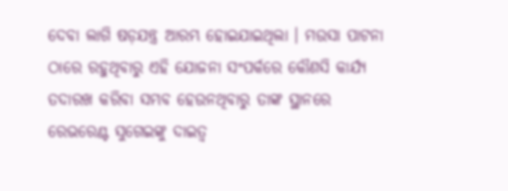ଦେବା ଲାଗି ଷଡ଼ଯନ୍ତ୍ର ଆରମ୍ଭ ହୋଇଯାଇଥିଲା । ମଉସା ପାଟନା ଠାରେ ରହୁଥିବାରୁ ଏହି ଯୋଜନା ସଂପର୍କରେ କୌଣସି କାର୍ଯ୍ୟ ତଦାରଖ କରିବା ସମ୍ଭବ ହେଉନଥିବାରୁ ତାଙ୍କ ସ୍ଥାନରେ ରେଭରେଣ୍ଟ ସୁଗେଇଙ୍କୁ ଦାଇତ୍ୱ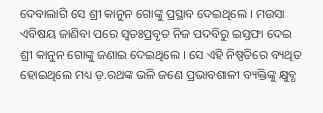ଦେବାଲାଗି ସେ ଶ୍ରୀ କାନୁନ ଗୋଙ୍କୁ ପ୍ରସ୍ଥାବ ଦେଇଥିଲେ । ମଉସା ଏବିଷୟ ଜାଣିବା ପରେ ସ୍ୱତଃପ୍ରବୃତ ନିଜ ପଦବିରୁ ଇସ୍ତଫା ଦେଇ ଶ୍ରୀ କାନୁନ ଗୋଙ୍କୁ ଜଣାଇ ଦେଇଥିଲେ । ସେ ଏହି ନିଷ୍ପତିରେ ବ୍ୟଥିତ ହୋଇଥିଲେ ମଧ୍ୟ ଡ଼.ରଥଙ୍କ ଭଳି ଜଣେ ପ୍ରଭାବଶାଳୀ ବ୍ୟକ୍ତିଙ୍କୁ କ୍ଷୁବ୍ଧ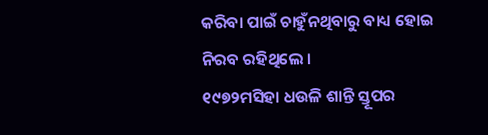କରିବା ପାଇଁ ଚାହୁଁନଥିବାରୁ ବାଧ୍ୟ ହୋଇ ନିରବ ରହିଥିଲେ ।
୧୯୭୨ମସିହା ଧଉଳି ଶାନ୍ତି ସ୍ତୂପର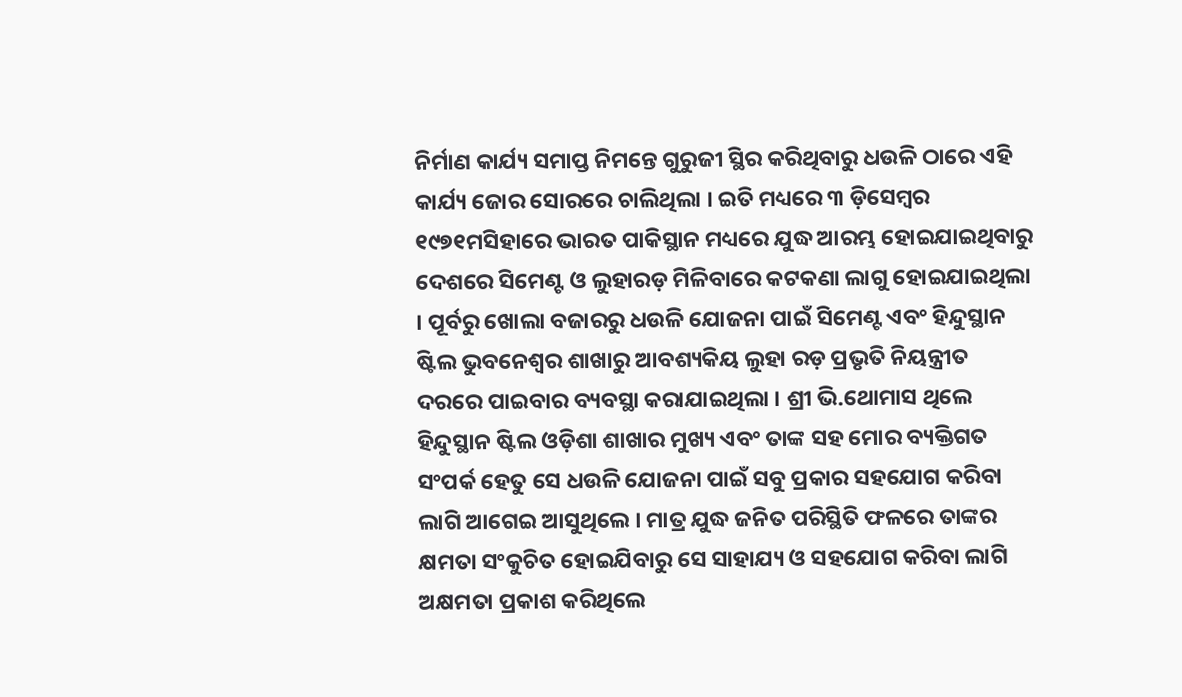ନିର୍ମାଣ କାର୍ଯ୍ୟ ସମାପ୍ତ ନିମନ୍ତେ ଗୁରୁଜୀ ସ୍ଥିର କରିଥିବାରୁ ଧଉଳି ଠାରେ ଏହି କାର୍ଯ୍ୟ ଜୋର ସୋରରେ ଚାଲିଥିଲା । ଇତି ମଧ୍ୟରେ ୩ ଡ଼ିସେମ୍ବର ୧୯୭୧ମସିହାରେ ଭାରତ ପାକିସ୍ଥାନ ମଧ୍ୟରେ ଯୁଦ୍ଧ ଆରମ୍ଭ ହୋଇଯାଇଥିବାରୁ ଦେଶରେ ସିମେଣ୍ଟ ଓ ଲୁହାରଡ଼ ମିଳିବାରେ କଟକଣା ଲାଗୁ ହୋଇଯାଇଥିଲା । ପୂର୍ବରୁ ଖୋଲା ବଜାରରୁ ଧଉଳି ଯୋଜନା ପାଇଁ ସିମେଣ୍ଟ ଏବଂ ହିନ୍ଦୁସ୍ଥାନ ଷ୍ଟିଲ ଭୁବନେଶ୍ୱର ଶାଖାରୁ ଆବଶ୍ୟକିୟ ଲୁହା ରଡ଼ ପ୍ରଭୃତି ନିୟନ୍ତ୍ରୀତ ଦରରେ ପାଇବାର ବ୍ୟବସ୍ଥା କରାଯାଇଥିଲା । ଶ୍ରୀ ଭି.ଥୋମାସ ଥିଲେ ହିନ୍ଦୁସ୍ଥାନ ଷ୍ଟିଲ ଓଡ଼ିଶା ଶାଖାର ମୁଖ୍ୟ ଏବଂ ତାଙ୍କ ସହ ମୋର ବ୍ୟକ୍ତିଗତ ସଂପର୍କ ହେତୁ ସେ ଧଉଳି ଯୋଜନା ପାଇଁ ସବୁ ପ୍ରକାର ସହଯୋଗ କରିବା ଲାଗି ଆଗେଇ ଆସୁଥିଲେ । ମାତ୍ର ଯୁଦ୍ଧ ଜନିତ ପରିସ୍ଥିତି ଫଳରେ ତାଙ୍କର କ୍ଷମତା ସଂକୁଚିତ ହୋଇଯିବାରୁ ସେ ସାହାଯ୍ୟ ଓ ସହଯୋଗ କରିବା ଲାଗି ଅକ୍ଷମତା ପ୍ରକାଶ କରିଥିଲେ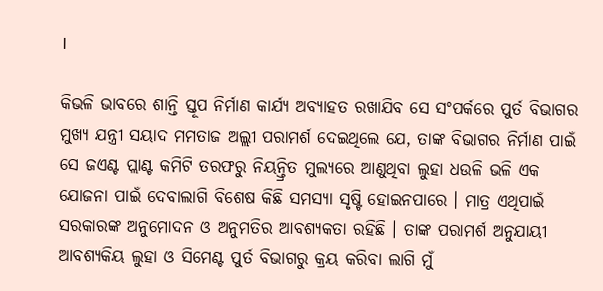।

କିଭଳି ଭାବରେ ଶାନ୍ତି ସ୍ତୂପ ନିର୍ମାଣ କାର୍ଯ୍ୟ ଅବ୍ୟାହତ ରଖାଯିବ ସେ ସଂପର୍କରେ ପୁର୍ତ ବିଭାଗର ମୁଖ୍ୟ ଯନ୍ତ୍ରୀ ସୟାଦ ମମତାଜ ଅଲ୍ଲୀ ପରାମର୍ଶ ଦେଇଥିଲେ ଯେ, ତାଙ୍କ ବିଭାଗର ନିର୍ମାଣ ପାଇଁ ସେ ଜଏଣ୍ଟ ପ୍ଲାଣ୍ଟ କମିଟି ତରଫରୁ ନିୟନ୍ତ୍ରିତ ମୁଲ୍ୟରେ ଆଣୁଥିବା ଲୁହା ଧଉଳି ଭଳି ଏକ ଯୋଜନା ପାଇଁ ଦେବାଲାଗି ବିଶେଷ କିଛି ସମସ୍ୟା ସୃଷ୍ଟି ହୋଇନପାରେ । ମାତ୍ର ଏଥିପାଇଁ ସରକାରଙ୍କ ଅନୁମୋଦନ ଓ ଅନୁମତିର ଆବଶ୍ୟକତା ରହିଛି । ତାଙ୍କ ପରାମର୍ଶ ଅନୁଯାୟୀ ଆବଶ୍ୟକିୟ ଲୁହା ଓ ସିମେଣ୍ଟ ପୁର୍ତ ବିଭାଗରୁ କ୍ରୟ କରିବା ଲାଗି ମୁଁ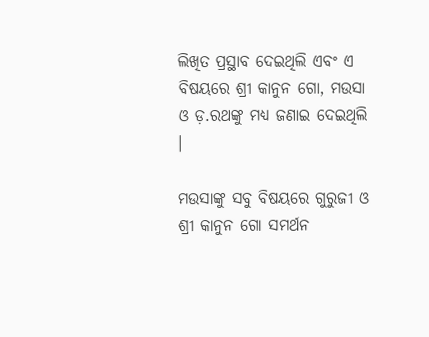ଲିଖିତ ପ୍ରସ୍ଥାବ ଦେଇଥିଲି ଏବଂ ଏ ବିଷୟରେ ଶ୍ରୀ କାନୁନ ଗୋ, ମଉସା ଓ ଡ଼.ରଥଙ୍କୁ ମଧ୍ୟ ଜଣାଇ ଦେଇଥିଲି ।

ମଉସାଙ୍କୁ ସବୁ ବିଷୟରେ ଗୁରୁଜୀ ଓ ଶ୍ରୀ କାନୁନ ଗୋ ସମର୍ଥନ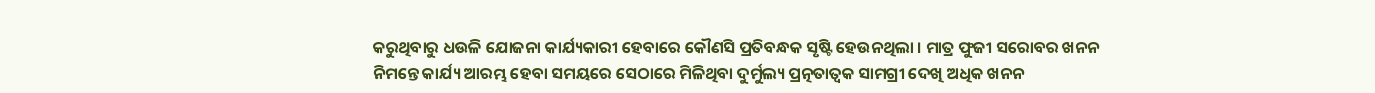କରୁଥିବାରୁ ଧଉଳି ଯୋଜନା କାର୍ଯ୍ୟକାରୀ ହେବାରେ କୌଣସି ପ୍ରତିବନ୍ଧକ ସୃଷ୍ଟି ହେଉନଥିଲା । ମାତ୍ର ଫୁଜୀ ସରୋବର ଖନନ ନିମନ୍ତେ କାର୍ଯ୍ୟ ଆରମ୍ଭ ହେବା ସମୟରେ ସେଠାରେ ମିଳିଥିବା ଦୁର୍ମୁଲ୍ୟ ପ୍ରତ୍ନତାତ୍ୱକ ସାମଗ୍ରୀ ଦେଖି ଅଧିକ ଖନନ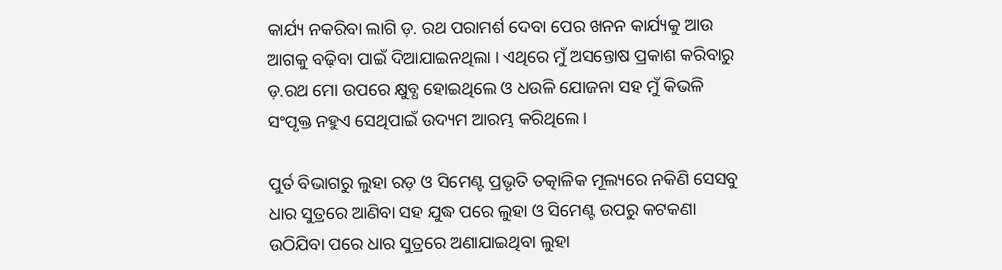କାର୍ଯ୍ୟ ନକରିବା ଲାଗି ଡ଼. ରଥ ପରାମର୍ଶ ଦେବା ପେର ଖନନ କାର୍ଯ୍ୟକୁ ଆଉ ଆଗକୁ ବଢ଼ିବା ପାଇଁ ଦିଆଯାଇନଥିଲା । ଏଥିରେ ମୁଁ ଅସନ୍ତୋଷ ପ୍ରକାଶ କରିବାରୁ ଡ଼.ରଥ ମୋ ଉପରେ କ୍ଷୁବ୍ଧ ହୋଇଥିଲେ ଓ ଧଉଳି ଯୋଜନା ସହ ମୁଁ କିଭଳି ସଂପୃକ୍ତ ନହୁଏ ସେଥିପାଇଁ ଉଦ୍ୟମ ଆରମ୍ଭ କରିଥିଲେ ।

ପୁର୍ତ ବିଭାଗରୁ ଲୁହା ରଡ଼ ଓ ସିମେଣ୍ଟ ପ୍ରଭୃତି ତତ୍କାଳିକ ମୂଲ୍ୟରେ ନକିଣି ସେସବୁ ଧାର ସୁତ୍ରରେ ଆଣିବା ସହ ଯୁଦ୍ଧ ପରେ ଲୁହା ଓ ସିମେଣ୍ଟ ଉପରୁ କଟକଣା ଉଠିଯିବା ପରେ ଧାର ସୁତ୍ରରେ ଅଣାଯାଇଥିବା ଲୁହା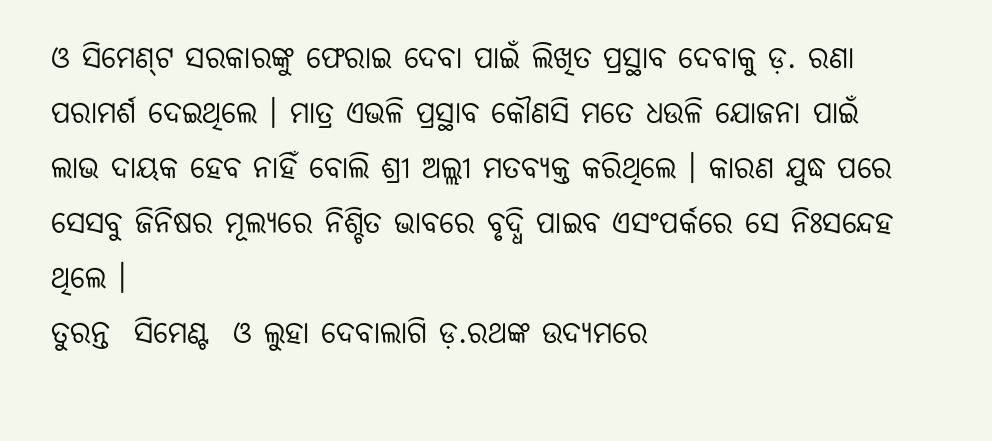ଓ ସିମେଣ୍‌ଟ ସରକାରଙ୍କୁ ଫେରାଇ ଦେବା ପାଇଁ ଲିଖିତ ପ୍ରସ୍ଥାବ ଦେବାକୁ ଡ଼. ରଣା ପରାମର୍ଶ ଦେଇଥିଲେ । ମାତ୍ର ଏଭଳି ପ୍ରସ୍ଥାବ କୌଣସି ମତେ ଧଉଳି ଯୋଜନା ପାଇଁ ଲାଭ ଦାୟକ ହେବ ନାହିଁ ବୋଲି ଶ୍ରୀ ଅଲ୍ଲୀ ମତବ୍ୟକ୍ତ କରିଥିଲେ । କାରଣ ଯୁଦ୍ଧ ପରେ ସେସବୁ ଜିନିଷର ମୂଲ୍ୟରେ ନିଶ୍ଚିତ ଭାବରେ ବୃଦ୍ଧି ପାଇବ ଏସଂପର୍କରେ ସେ ନିଃସନ୍ଦେହ ଥିଲେ ।
ତୁରନ୍ତ  ସିମେଣ୍ଟ  ଓ ଲୁହା ଦେବାଲାଗି ଡ଼.ରଥଙ୍କ ଉଦ୍ୟମରେ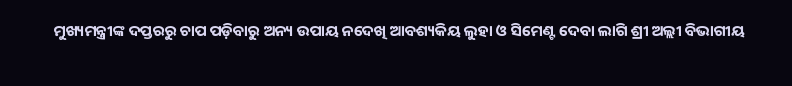ମୁଖ୍ୟମନ୍ତ୍ରୀଙ୍କ ଦପ୍ତରରୁ ଚାପ ପଡ଼ିବାରୁ ଅନ୍ୟ ଉପାୟ ନଦେଖି ଆବଶ୍ୟକିୟ ଲୁହା ଓ ସିମେଣ୍ଟ ଦେବା ଲାଗି ଶ୍ରୀ ଅଲ୍ଲୀ ବିଭାଗୀୟ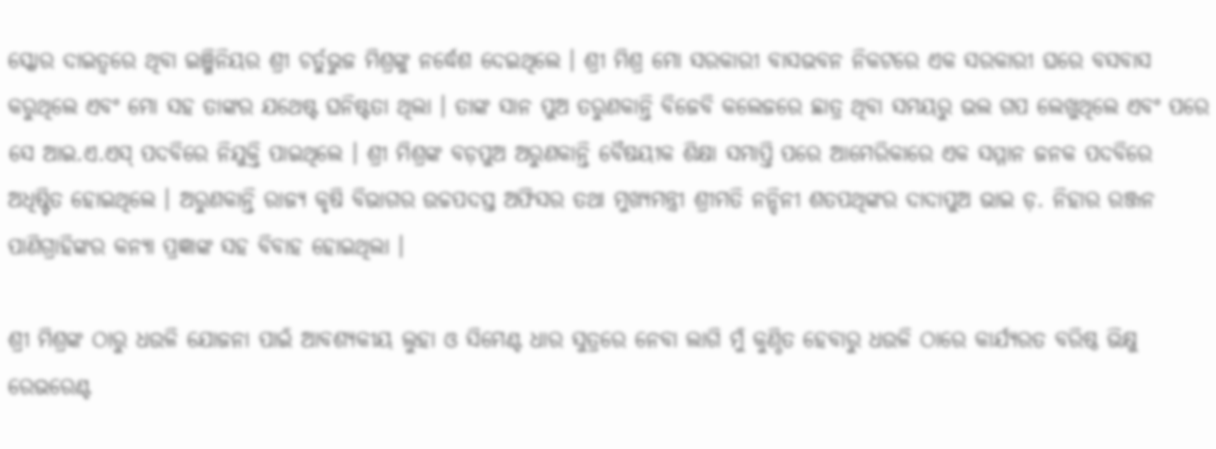ସ୍କୋର ଦାଇତ୍ୱରେ ଥିବା ଇଞ୍ଜିନିୟର ଶ୍ରୀ ଚର୍ତୁଭୁଜ ମିଶ୍ରଙ୍କୁ ନର୍ଦ୍ଧେଶ ଦେଇଥିଲେ । ଶ୍ରୀ ମିଶ୍ର ମୋ ସରକାରୀ ବାସଭବନ ନିକଟରେ ଏକ ସରକାରୀ ଘରେ ବସବାସ କରୁଥିଲେ ଏବଂ ମୋ ସହ ତାଙ୍କର ଯଥେଷ୍ଟ ଘନିଷ୍ଟତା ଥିଲା । ତାଙ୍କ ସାନ ପୁଅ ତରୁଣକାନ୍ତି ବିଜେବି କଲେଜରେ ଛାତ୍ର ଥିବା ସମୟରୁ ଭଲ ଗପ ଲେଖୁଥିଲେ ଏବଂ ପରେ ସେ ଆଇ.ଏ.ଏସ୍ ପଦବିରେ ନିଯୁକ୍ତି ପାଇଥିଲେ । ଶ୍ରୀ ମିଶ୍ରଙ୍କ ବଡ଼ପୁଅ ଅରୁଣକାନ୍ତି ବୈଷୟୀକ ଶିକ୍ଷା ସମାପ୍ତି ପରେ ଆମେରିକାରେ ଏକ ସମ୍ମାନ ଜନକ ପଦବିରେ ଅଧିଷ୍ଟିତ ହୋଇଥିଲେ । ଅରୁଣକାନ୍ତି ରାଜ୍ୟ କୃଷି ବିଭାଗର ଉଚ୍ଚପଦସ୍ତ ଅଫିସର ତଥା ମୁଖ୍ୟମନ୍ତ୍ରୀ ଶ୍ରୀମତି ନନ୍ଦିନୀ ଶତପଥିଙ୍କର ଦାଦାପୁଅ ଭାଇ ଡ଼. ନିହାର ରଞ୍ଜନ ପାଣିଗ୍ରାହିଙ୍କର କନ୍ୟା ପ୍ରଜ୍ଞାଙ୍କ ସହ ବିବାହ ହୋଇଥିଲା ।

ଶ୍ରୀ ମିଶ୍ରଙ୍କ ଠାରୁ ଧଉଳି ଯୋଜନା ପାଇଁ ଆବଶ୍ୟକୀୟ ଲୁହା ଓ ସିମେଣ୍ଟ ଧାର ସୁତ୍ରରେ ନେବା ଲାଗି ମୁଁ କୁଣ୍ଠିତ ହେବାରୁ ଧଉଳି ଠାରେ କାର୍ଯ୍ୟରତ ବରିଷ୍ଠ ଭିକ୍ଷୁ ରେଭରେଣ୍ଟ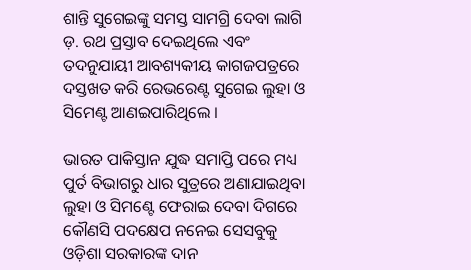ଶାନ୍ତି ସୁଗେଇଙ୍କୁ ସମସ୍ତ ସାମଗ୍ରି ଦେବା ଲାଗି ଡ଼. ରଥ ପ୍ରସ୍ତାବ ଦେଇଥିଲେ ଏବଂ ତଦନୁଯାୟୀ ଆବଶ୍ୟକୀୟ କାଗଜପତ୍ରରେ ଦସ୍ତଖତ କରି ରେଭରେଣ୍ଟ ସୁଗେଇ ଲୁହା ଓ ସିମେଣ୍ଟ ଆଣଇପାରିଥିଲେ ।

ଭାରତ ପାକିସ୍ତାନ ଯୁଦ୍ଧ ସମାପ୍ତି ପରେ ମଧ୍ୟ ପୁର୍ତ ବିଭାଗରୁ ଧାର ସୁତ୍ରରେ ଅଣାଯାଇଥିବା ଲୁହା ଓ ସିମଣ୍ଟେ ଫେରାଇ ଦେବା ଦିଗରେ କୌଣସି ପଦକ୍ଷେପ ନନେଇ ସେସବୁକୁ ଓଡ଼ିଶା ସରକାରଙ୍କ ଦାନ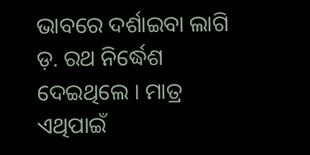ଭାବରେ ଦର୍ଶାଇବା ଲାଗି ଡ଼. ରଥ ନିର୍ଦ୍ଧେଶ ଦେଇଥିଲେ । ମାତ୍ର ଏଥିପାଇଁ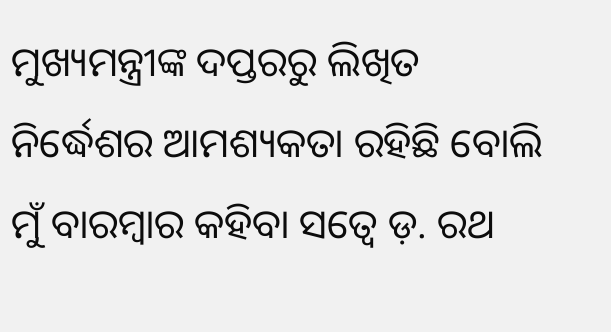ମୁଖ୍ୟମନ୍ତ୍ରୀଙ୍କ ଦପ୍ତରରୁ ଲିଖିତ ନିର୍ଦ୍ଧେଶର ଆମଶ୍ୟକତା ରହିଛି ବୋଲି ମୁଁ ବାରମ୍ବାର କହିବା ସତ୍ୱେ ଡ଼. ରଥ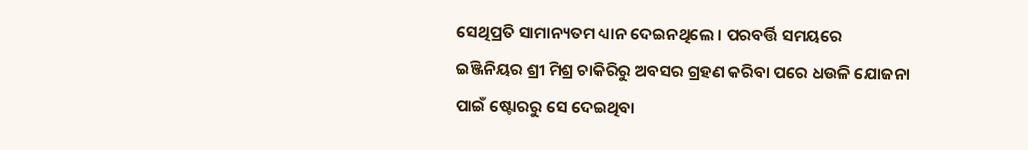ସେଥିପ୍ରତି ସାମାନ୍ୟତମ ଧ୍ୟାନ ଦେଇନଥିଲେ । ପରବର୍ତ୍ତି ସମୟରେ ଇଞ୍ଜିନିୟର ଶ୍ରୀ ମିଶ୍ର ଚାକିରିରୁ ଅବସର ଗ୍ରହଣ କରିବା ପରେ ଧଉଳି ଯୋଜନା ପାଇଁ ଷ୍ଟୋରରୁ ସେ ଦେଇଥିବା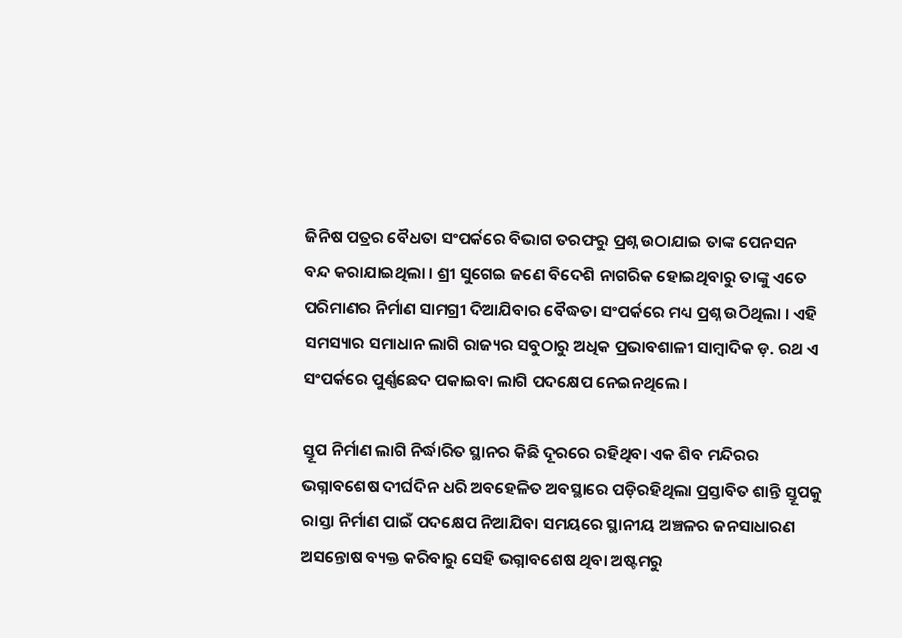ଜିନିଷ ପତ୍ରର ବୈଧତା ସଂପର୍କରେ ବିଭାଗ ତରଫରୁ ପ୍ରଶ୍ନ ଉଠାଯାଇ ତାଙ୍କ ପେନସନ ବନ୍ଦ କରାଯାଇଥିଲା । ଶ୍ରୀ ସୁଗେଇ ଜଣେ ବିଦେଶି ନାଗରିକ ହୋଇଥିବାରୁ ତାଙ୍କୁ ଏତେ ପରିମାଣର ନିର୍ମାଣ ସାମଗ୍ରୀ ଦିଆଯିବାର ବୈଦ୍ଧତା ସଂପର୍କରେ ମଧ୍ୟ ପ୍ରଶ୍ନ ଉଠିଥିଲା । ଏହି ସମସ୍ୟାର ସମାଧାନ ଲାଗି ରାଜ୍ୟର ସବୁଠାରୁ ଅଧିକ ପ୍ରଭାବଶାଳୀ ସାମ୍ବାଦିକ ଡ଼. ରଥ ଏ ସଂପର୍କରେ ପୁର୍ଣ୍ଣଛେଦ ପକାଇବା ଲାଗି ପଦକ୍ଷେପ ନେଇନଥିଲେ ।

ସ୍ତୂପ ନିର୍ମାଣ ଲାଗି ନିର୍ଦ୍ଧାରିତ ସ୍ଥାନର କିଛି ଦୂରରେ ରହିଥିବା ଏକ ଶିବ ମନ୍ଦିରର ଭଗ୍ନାବଶେଷ ଦୀର୍ଘଦିନ ଧରି ଅବହେଳିତ ଅବସ୍ଥାରେ ପଡ଼ିରହିଥିଲା ପ୍ରସ୍ତାବିତ ଶାନ୍ତି ସ୍ତୂପକୁ ରାସ୍ତା ନିର୍ମାଣ ପାଇଁ ପଦକ୍ଷେପ ନିଆଯିବା ସମୟରେ ସ୍ଥାନୀୟ ଅଞ୍ଚଳର ଜନସାଧାରଣ ଅସନ୍ତୋଷ ବ୍ୟକ୍ତ କରିବାରୁ ସେହି ଭଗ୍ନାବଶେଷ ଥିବା ଅଷ୍ଟମରୁ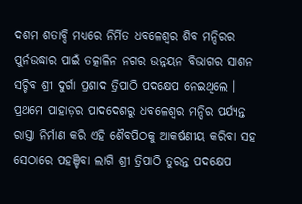ଦଶମ ଶତାବ୍ଦି ମଧ୍ୟରେ ନିର୍ମିତ ଧବଳେଶ୍ୱର ଶିବ ମନ୍ଦିରର ପୁର୍ନଉଦ୍ଧାର ପାଇଁ ତତ୍କାଳିନ ନଗର ଉନ୍ନୟନ ବିଭାଗର ସାଶନ ସଚ୍ଚିବ ଶ୍ରୀ ଦୁର୍ଗା ପ୍ରଶାଦ ତ୍ରିପାଠି ପଦକ୍ଷେପ ନେଇଥିଲେ । ପ୍ରଥମେ ପାହାଡ଼ର ପାଦଦେଶରୁ ଧବଳେଶ୍ୱର ମନ୍ଦିର ପର୍ଯ୍ୟନ୍ତ ରାସ୍ତା ନିର୍ମାଣ କରି ଏହି ଶୈବପିଠକୁ ଆକର୍ଷଣୀୟ କରିବା ସହ ସେଠାରେ ପହଞ୍ଚିବା ଲାଗି ଶ୍ରୀ ତ୍ରିପାଠି ତୁରନ୍ତ ପଦକ୍ଷେପ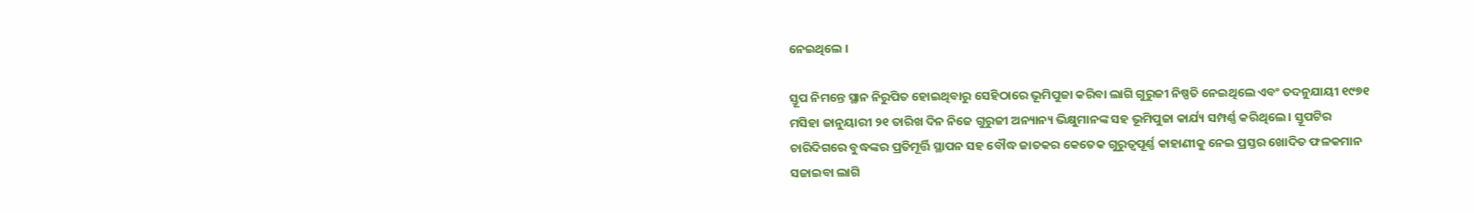ନେଇଥିଲେ ।

ସ୍ତୂପ ନିମନ୍ତେ ସ୍ଥାନ ନିରୁପିତ ହୋଇଥିବାରୁ ସେହିଠାରେ ଭୂମିପୁଜା କରିବା ଲାଗି ଗୁରୁଜୀ ନିଷ୍ପତି ନେଇଥିଲେ ଏବଂ ତଦନୁଯାୟୀ ୧୯୭୧ ମସିହା ଜାନୁୟାରୀ ୨୧ ତାରିଖ ଦିନ ନିଜେ ଗୁରୁଜୀ ଅନ୍ୟାନ୍ୟ ଭିକ୍ଷୁମାନଙ୍କ ସହ ଭୂମିପୁଜା କାର୍ଯ୍ୟ ସମ୍ପର୍ଣ୍ଣ କରିଥିଲେ । ସ୍ତୂପଟିର ଚାରିଦିଗରେ ବୁଦ୍ଧଙ୍କର ପ୍ରତିମୂର୍ତ୍ତି ସ୍ଥାପନ ସହ ବୌଦ୍ଧ ଜାତକର କେତେକ ଗୁରୁତ୍ୱପୂର୍ଣ୍ଣ କାହାଣୀକୁ ନେଇ ପ୍ରସ୍ତର ଖୋଦିତ ଫଳକମାନ ସଜାଇବା ଲାଗି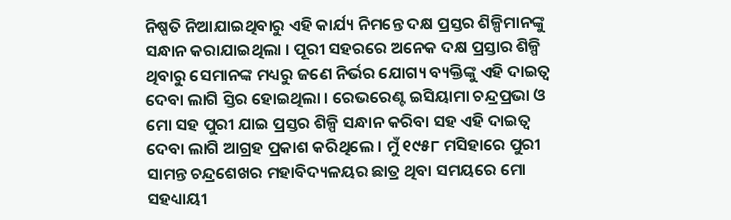ନିଷ୍ପତି ନିଆଯାଇଥିବାରୁ ଏହି କାର୍ଯ୍ୟ ନିମନ୍ତେ ଦକ୍ଷ ପ୍ରସ୍ତର ଶିଳ୍ପିମାନଙ୍କୁ ସନ୍ଧାନ କରାଯାଇଥିଲା । ପୂରୀ ସହରରେ ଅନେକ ଦକ୍ଷ ପ୍ରସ୍ତାର ଶିଳ୍ପି ଥିବାରୁ ସେମାନଙ୍କ ମଧ୍ୟରୁ ଜଣେ ନିର୍ଭର ଯୋଗ୍ୟ ବ୍ୟକ୍ତିଙ୍କୁ ଏହି ଦାଇତ୍ୱ ଦେବା ଲାଗି ସ୍ତିର ହୋଇଥିଲା । ରେଭରେଣ୍ଟ ଇସିୟାମା ଚନ୍ଦ୍ରପ୍ରଭା ଓ ମୋ ସହ ପୁରୀ ଯାଇ ପ୍ରସ୍ତର ଶିଳ୍ପି ସନ୍ଧାନ କରିବା ସହ ଏହି ଦାଇତ୍ୱ ଦେବା ଲାଗି ଆଗ୍ରହ ପ୍ରକାଶ କରିଥିଲେ । ମୁଁ ୧୯୫୮ ମସିହାରେ ପୁରୀ ସାମନ୍ତ ଚନ୍ଦ୍ରଶେଖର ମହାବିଦ୍ୟଳୟର ଛାତ୍ର ଥିବା ସମୟରେ ମୋ ସହଧ୍ୟାୟୀ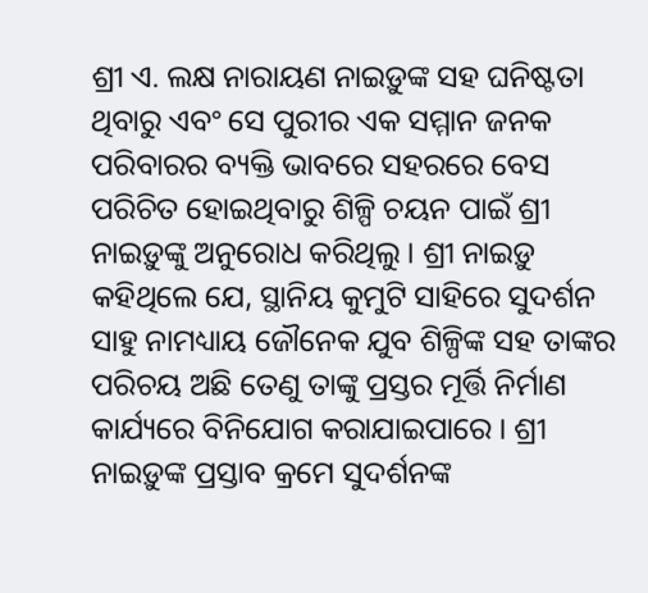ଶ୍ରୀ ଏ. ଲକ୍ଷ ନାରାୟଣ ନାଇଡ଼ୁଙ୍କ ସହ ଘନିଷ୍ଟତା ଥିବାରୁ ଏବଂ ସେ ପୁରୀର ଏକ ସମ୍ମାନ ଜନକ ପରିବାରର ବ୍ୟକ୍ତି ଭାବରେ ସହରରେ ବେସ ପରିଚିତ ହୋଇଥିବାରୁ ଶିଳ୍ପି ଚୟନ ପାଇଁ ଶ୍ରୀ ନାଇଡ଼ୁଙ୍କୁ ଅନୁରୋଧ କରିଥିଲୁ । ଶ୍ରୀ ନାଇଡ଼ୁ କହିଥିଲେ ଯେ, ସ୍ଥାନିୟ କୁମୁଟି ସାହିରେ ସୁଦର୍ଶନ ସାହୁ ନାମଧ୍ୟାୟ ଜୌନେକ ଯୁବ ଶିଳ୍ପିଙ୍କ ସହ ତାଙ୍କର ପରିଚୟ ଅଛି ତେଣୁ ତାଙ୍କୁ ପ୍ରସ୍ତର ମୂର୍ତ୍ତି ନିର୍ମାଣ କାର୍ଯ୍ୟରେ ବିନିଯୋଗ କରାଯାଇପାରେ । ଶ୍ରୀ ନାଇଡ଼ୁଙ୍କ ପ୍ରସ୍ତାବ କ୍ରମେ ସୁଦର୍ଶନଙ୍କ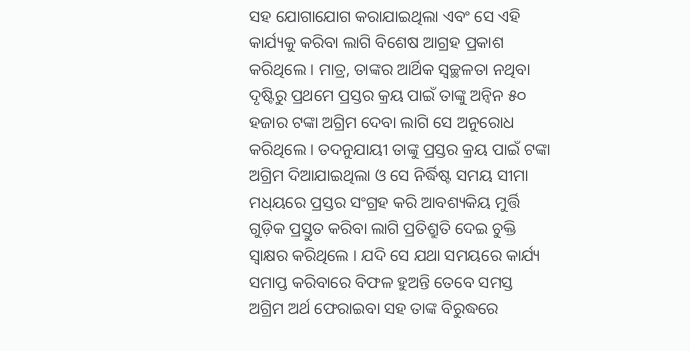ସହ ଯୋଗାଯୋଗ କରାଯାଇଥିଲା ଏବଂ ସେ ଏହି କାର୍ଯ୍ୟକୁ କରିବା ଲାଗି ବିଶେଷ ଆଗ୍ରହ ପ୍ରକାଶ କରିଥିଲେ । ମାତ୍ର, ତାଙ୍କର ଆର୍ଥିକ ସ୍ୱଚ୍ଛଳତା ନଥିବା ଦୃଷ୍ଟିରୁ ପ୍ରଥମେ ପ୍ରସ୍ତର କ୍ରୟ ପାଇଁ ତାଙ୍କୁ ଅନ୍ୱିନ ୫୦ ହଜାର ଟଙ୍କା ଅଗ୍ରିମ ଦେବା ଲାଗି ସେ ଅନୁରୋଧ କରିଥିଲେ । ତଦନୁଯାୟୀ ତାଙ୍କୁ ପ୍ରସ୍ତର କ୍ରୟ ପାଇଁ ଟଙ୍କା ଅଗ୍ରିମ ଦିଆଯାଇଥିଲା ଓ ସେ ନିର୍ଦ୍ଧିଷ୍ଟ ସମୟ ସୀମା ମଧ୍‌ୟରେ ପ୍ରସ୍ତର ସଂଗ୍ରହ କରି ଆବଶ୍ୟକିୟ ମୁର୍ତ୍ତି ଗୁଡ଼ିକ ପ୍ରସ୍ତୁତ କରିବା ଲାଗି ପ୍ରତିଶ୍ରୁତି ଦେଇ ଚୁକ୍ତି ସ୍ୱାକ୍ଷର କରିଥିଲେ । ଯଦି ସେ ଯଥା ସମୟରେ କାର୍ଯ୍ୟ ସମାପ୍ତ କରିବାରେ ବିଫଳ ହୁଅନ୍ତି ତେବେ ସମସ୍ତ ଅଗ୍ରିମ ଅର୍ଥ ଫେରାଇବା ସହ ତାଙ୍କ ବିରୁଦ୍ଧରେ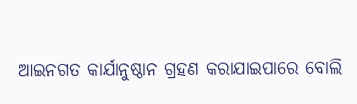ଆଇନଗତ କାର୍ଯାନୁଷ୍ଠାନ ଗ୍ରହଣ କରାଯାଇପାରେ ବୋଲି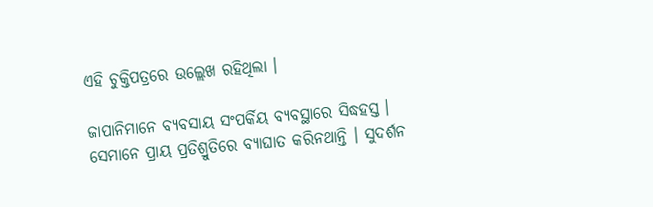ଏହି ଚୁକ୍ତିପତ୍ରରେ ଉଲ୍ଲେଖ ରହିଥିଲା ।

ଜାପାନିମାନେ ବ୍ୟବସାୟ ସଂପର୍କିୟ ବ୍ୟବସ୍ଥାରେ ସିଦ୍ଧହସ୍ତ । ସେମାନେ ପ୍ରାୟ ପ୍ରତିଶ୍ରୁତିରେ ବ୍ୟାଘାତ କରିନଥାନ୍ତି । ସୁଦର୍ଶନ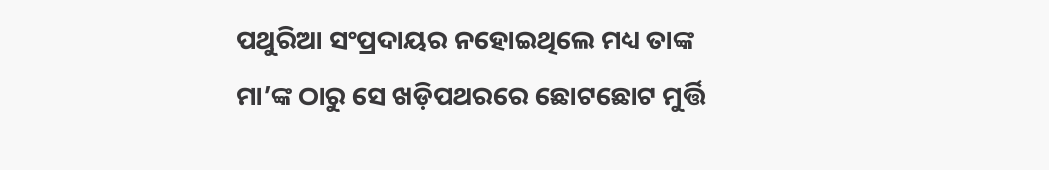ପଥୁରିଆ ସଂପ୍ରଦାୟର ନହୋଇଥିଲେ ମଧ୍ୟ ତାଙ୍କ ମା’ଙ୍କ ଠାରୁ ସେ ଖଡ଼ିପଥରରେ ଛୋଟଛୋଟ ମୁର୍ତ୍ତି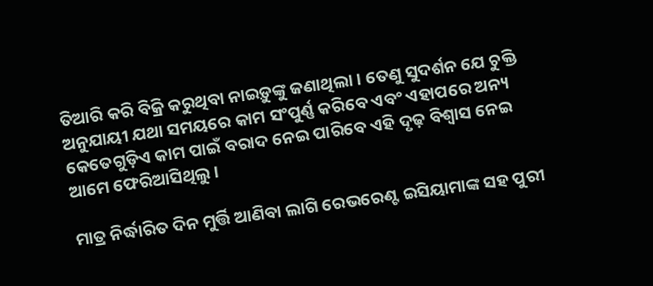ତିଆରି କରି ବିକ୍ରି କରୁଥିବା ନାଇଡ଼ୁଙ୍କୁ ଜଣାଥିଲା । ତେଣୁ ସୁଦର୍ଶନ ଯେ ଚୁକ୍ତି ଅନୁଯାୟୀ ଯଥା ସମୟରେ କାମ ସଂପୁର୍ଣ୍ଣ କରିବେ ଏବଂ ଏହାପରେ ଅନ୍ୟ କେତେଗୁଡ଼ିଏ କାମ ପାଇଁ ବରାଦ ନେଇ ପାରିବେ ଏହି ଦୃଢ଼ ବିଶ୍ୱାସ ନେଇ ଆମେ ଫେରିଆସିଥିଲୁ ।

ମାତ୍ର ନିର୍ଦ୍ଧାରିତ ଦିନ ମୁର୍ତ୍ତି ଆଣିବା ଲାଗି ରେଭରେଣ୍ଟ ଇସିୟାମାଙ୍କ ସହ ପୁରୀ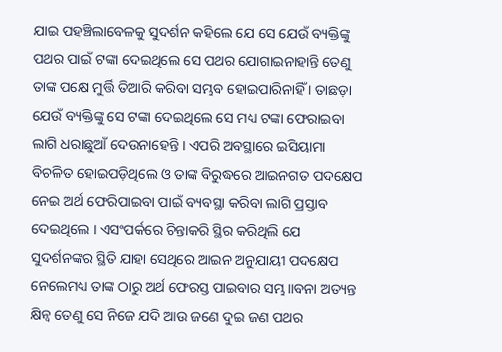ଯାଇ ପହଞ୍ଚିଲାବେଳକୁ ସୁଦର୍ଶନ କହିଲେ ଯେ ସେ ଯେଉଁ ବ୍ୟକ୍ତିଙ୍କୁ ପଥର ପାଇଁ ଟଙ୍କା ଦେଇଥିଲେ ସେ ପଥର ଯୋଗାଇନାହାନ୍ତି ତେଣୁ ତାଙ୍କ ପକ୍ଷେ ମୁର୍ତ୍ତି ତିଆରି କରିବା ସମ୍ଭବ ହୋଇପାରିନାହିଁ । ତାଛଡ଼ା ଯେଉଁ ବ୍ୟକ୍ତିଙ୍କୁ ସେ ଟଙ୍କା ଦେଇଥିଲେ ସେ ମଧ୍ୟ ଟଙ୍କା ଫେରାଇବା ଲାଗି ଧରାଛୁଆଁ ଦେଉନାହେନ୍ତି । ଏପରି ଅବସ୍ଥାରେ ଇସିୟାମା ବିଚଳିତ ହୋଇପଡ଼ିଥିଲେ ଓ ତାଙ୍କ ବିରୁଦ୍ଧରେ ଆଇନଗତ ପଦକ୍ଷେପ ନେଇ ଅର୍ଥ ଫେରିପାଇବା ପାଇଁ ବ୍ୟବସ୍ଥା କରିବା ଲାଗି ପ୍ରସ୍ତାବ ଦେଇଥିଲେ । ଏସଂପର୍କରେ ଚିନ୍ତାକରି ସ୍ଥିର କରିଥିଲି ଯେ ସୁଦର୍ଶନଙ୍କର ସ୍ଥିତି ଯାହା ସେଥିରେ ଆଇନ ଅନୁଯାୟୀ ପଦକ୍ଷେପ ନେଲେମଧ୍ୟ ତାଙ୍କ ଠାରୁ ଅର୍ଥ ଫେରସ୍ତ ପାଇବାର ସମ୍ଭ।।ବନା ଅତ୍ୟନ୍ତ କ୍ଷିନ୍ୱ ତେଣୁ ସେ ନିଜେ ଯଦି ଆଉ ଜଣେ ଦୁଇ ଜଣ ପଥର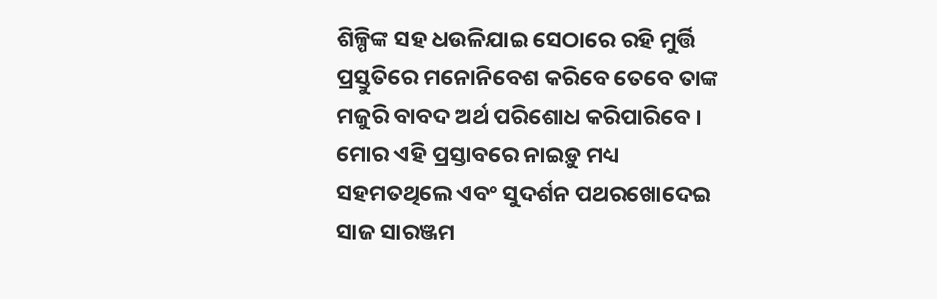ଶିଳ୍ପିଙ୍କ ସହ ଧଉଳିଯାଇ ସେଠାରେ ରହି ମୁର୍ତ୍ତି ପ୍ରସ୍ତୁତିରେ ମନୋନିବେଶ କରିବେ ତେବେ ତାଙ୍କ ମଜୁରି ବାବଦ ଅର୍ଥ ପରିଶୋଧ କରିପାରିବେ । ମୋର ଏହି ପ୍ରସ୍ତାବରେ ନାଇଡ଼ୁ ମଧ୍ୟ ସହମତଥିଲେ ଏବଂ ସୁଦର୍ଶନ ପଥରଖୋଦେଇ ସାଜ ସାରଞ୍ଜମ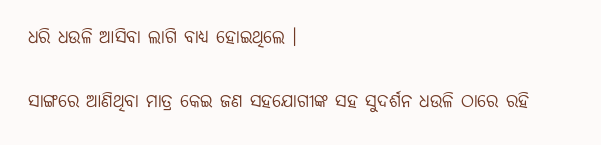ଧରି ଧଉଳି ଆସିବା ଲାଗି ବାଧ୍ୟ ହୋଇଥିଲେ ।

ସାଙ୍ଗରେ ଆଣିଥିବା ମାତ୍ର କେଇ ଜଣ ସହଯୋଗୀଙ୍କ ସହ ସୁଦର୍ଶନ ଧଉଳି ଠାରେ ରହି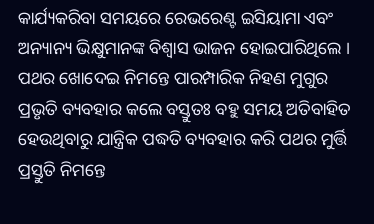କାର୍ଯ୍ୟକରିବା ସମୟରେ ରେଭରେଣ୍ଟ ଇସିୟାମା ଏବଂ ଅନ୍ୟାନ୍ୟ ଭିକ୍ଷୁମାନଙ୍କ ବିଶ୍ୱାସ ଭାଜନ ହୋଇପାରିଥିଲେ । ପଥର ଖୋଦେଇ ନିମନ୍ତେ ପାରମ୍ପାରିକ ନିହଣ ମୁଗୁର ପ୍ରଭୃତି ବ୍ୟବହାର କଲେ ବସ୍ତୁତଃ ବହୁ ସମୟ ଅତିବାହିତ ହେଉଥିବାରୁ ଯାନ୍ତ୍ରିକ ପଦ୍ଧତି ବ୍ୟବହାର କରି ପଥର ମୁର୍ତ୍ତି ପ୍ରସ୍ତୁତି ନିମନ୍ତେ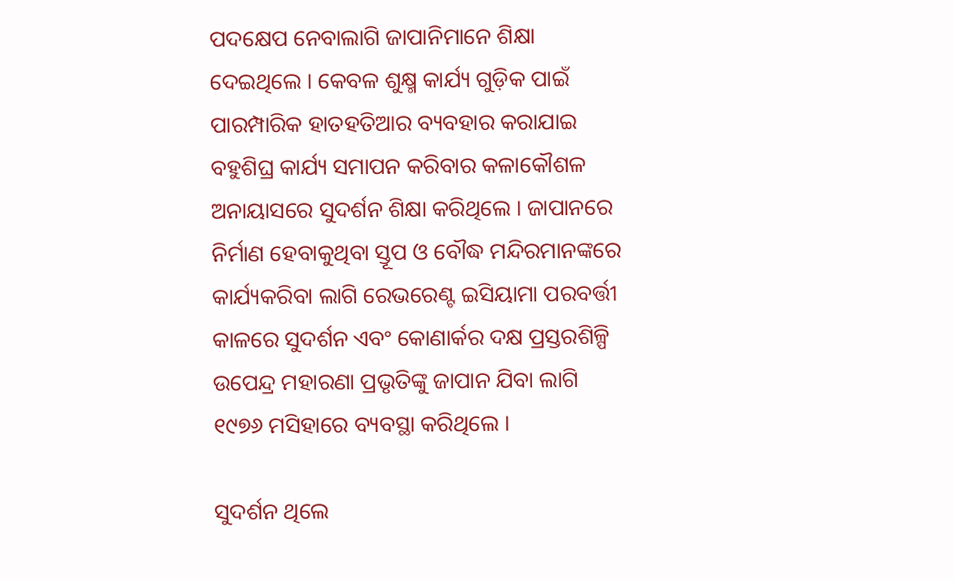ପଦକ୍ଷେପ ନେବାଲାଗି ଜାପାନିମାନେ ଶିକ୍ଷା ଦେଇଥିଲେ । କେବଳ ଶୁକ୍ଷ୍ମ କାର୍ଯ୍ୟ ଗୁଡ଼ିକ ପାଇଁ ପାରମ୍ପାରିକ ହାତହତିଆର ବ୍ୟବହାର କରାଯାଇ ବହୁଶିଘ୍ର କାର୍ଯ୍ୟ ସମାପନ କରିବାର କଳାକୌଶଳ ଅନାୟାସରେ ସୁଦର୍ଶନ ଶିକ୍ଷା କରିଥିଲେ । ଜାପାନରେ ନିର୍ମାଣ ହେବାକୁଥିବା ସ୍ତୂପ ଓ ବୌଦ୍ଧ ମନ୍ଦିରମାନଙ୍କରେ କାର୍ଯ୍ୟକରିବା ଲାଗି ରେଭରେଣ୍ଟ ଇସିୟାମା ପରବର୍ତ୍ତୀ କାଳରେ ସୁଦର୍ଶନ ଏବଂ କୋଣାର୍କର ଦକ୍ଷ ପ୍ରସ୍ତରଶିଳ୍ପି ଉପେନ୍ଦ୍ର ମହାରଣା ପ୍ରଭୃତିଙ୍କୁ ଜାପାନ ଯିବା ଲାଗି ୧୯୭୬ ମସିହାରେ ବ୍ୟବସ୍ଥା କରିଥିଲେ ।

ସୁଦର୍ଶନ ଥିଲେ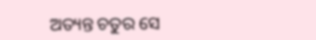ଅତ୍ୟନ୍ତ ଚତୁର ସେ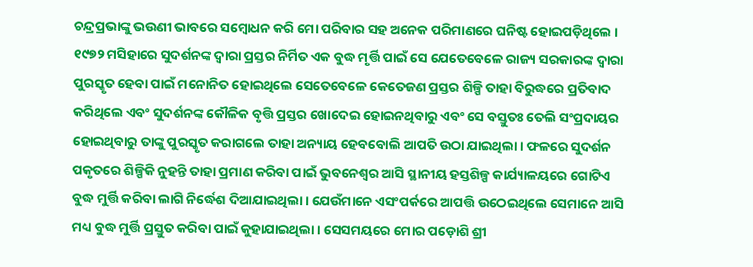ଚନ୍ଦ୍ରପ୍ରଭାଙ୍କୁ ଭଉଣୀ ଭାବରେ ସମ୍ବୋଧନ କରି ମୋ ପରିବାର ସହ ଅନେକ ପରିମାଣରେ ଘନିଷ୍ଟ ହୋଇପଡ଼ିଥିଲେ । ୧୯୭୨ ମସିହାରେ ସୁଦର୍ଶନଙ୍କ ଦ୍ୱାରା ପ୍ରସ୍ତର ନିର୍ମିତ ଏକ ବୁଦ୍ଧ ମୃର୍ତ୍ତି ପାଇଁ ସେ ଯେତେବେଳେ ରାଜ୍ୟ ସରକାରଙ୍କ ଦ୍ୱାରା ପୁରସ୍କୃତ ହେବା ପାଇଁ ମନୋନିତ ହୋଇଥିଲେ ସେତେବେଳେ କେତେଜଣ ପ୍ରସ୍ତର ଶିଳ୍ପି ତାହା ବିରୁଦ୍ଧରେ ପ୍ରତିବାଦ କରିଥିଲେ ଏବଂ ସୁଦର୍ଶନଙ୍କ କୌଳିକ ବୃତ୍ତି ପ୍ରସ୍ତର ଖୋଦେଇ ହୋଇନଥିବାରୁ ଏବଂ ସେ ବସ୍ତୁତଃ ତେଲି ସଂପ୍ରଦାୟର ହୋଇଥିବାରୁ ତାଙ୍କୁ ପୁରସ୍କୃତ କରାଗଲେ ତାହା ଅନ୍ୟାୟ ହେବବୋଲି ଆପତି ଉଠା ଯାଇଥିଲା । ଫଳରେ ସୁଦର୍ଶନ ପକୃତରେ ଶିଳ୍ପିକି ନୁହନ୍ତି ତାହା ପ୍ରମାଣ କରିବା ପାଇଁ ଭୁବନେଶ୍ୱର ଆସି ସ୍ଥାନୀୟ ହସ୍ତଶିଳ୍ପ କାର୍ଯ୍ୟାଳୟରେ ଗୋଟିଏ ବୁଦ୍ଧ ମୁର୍ତ୍ତି କରିବା ଲାଗି ନିର୍ଦ୍ଧେଶ ଦିଆଯାଇଥିଲା । ଯେଉଁମାନେ ଏସଂପର୍କରେ ଆପତ୍ତି ଉଠେଇଥିଲେ ସେମାନେ ଆସି ମଧ୍ୟ ବୁଦ୍ଧ ମୁର୍ତ୍ତି ପ୍ରସ୍ତୁତ କରିବା ପାଇଁ କୁହାଯାଇଥିଲା । ସେସମୟରେ ମୋର ପଡ଼ୋଶି ଶ୍ରୀ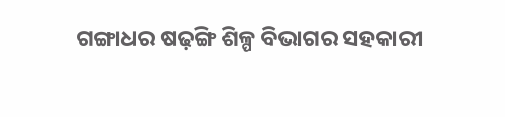ଗଙ୍ଗାଧର ଷଢ଼ଙ୍ଗି ଶିଳ୍ପ ବିଭାଗର ସହକାରୀ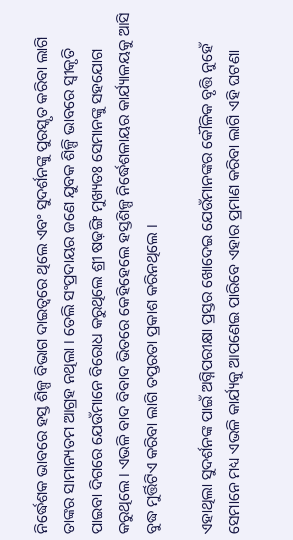ନିର୍ଦ୍ଧେଶକ ଭାବରେ ହସ୍ତ ଶିଳ୍ପ ବିଭାଗ ଦାଇତ୍ୱରେ ଥିଲେ ଏବଂ ସୁଦର୍ଶନଙ୍କୁ ପୁରସ୍କୃତ କରିବା ଲାଗି ତାଙ୍କର ସାମାନ୍ୟତମ ଆଗ୍ରହ ନଥିଲା । ତେଲି ସଂପ୍ରଦାୟର ଜଣେ ଯୁବକ ଶିଳ୍ପି ଭାବରେ ସ୍ୱୀକୃତି ପାଇବା ଦିଗରେ ଯେଉଁମାନେ ବିରୋଧ କରୁଥିଲେ ଶ୍ରୀ ଷଢ଼ଙ୍ଗି ମୁଖ୍ୟତଃ ସେମାନଙ୍କୁ ସହଯୋଗ କରୁଥିଲେ । ଏଭଳି ବାଦ ବିବାଦ ଭିତରେ କେହିହେଲେ ହସ୍ତଶିଳ୍ପ ନିର୍ଦ୍ଧେଶଳାୟର କାର୍ଯ୍ୟାଳୟକୁ ଆସି ବୁଦ୍ଧ ମୁର୍ତ୍ତିଟିଏ କରିବା ଲାଗି ତପ୍ତରତା ପ୍ରକାଶ କରିନଥିଲେ ।

ଏହାଥିଲା ସୁଦର୍ଶନଙ୍କ ପାଇଁ ଅଗ୍ନିପରୀକ୍ଷା ପ୍ରସ୍ତର ଖୋଦେଇ ଯେଉଁମାନଙ୍କର କୌଳିକ ବୃତ୍ତି ନୁହେଁ ସେମାନେ ମଧ୍ୟ ଏଭଳି କାର୍ଯ୍ୟକୁ ଆପଣେଇ ପାରିବେ ଏହାର ପ୍ରମାଣ କରିବା ଲାଗି ଏହି ଘଟଣା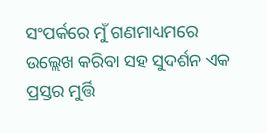ସଂପର୍କରେ ମୁଁ ଗଣମାଧ୍ୟମରେ ଉଲ୍ଲେଖ କରିବା ସହ ସୁଦର୍ଶନ ଏକ ପ୍ରସ୍ତର ମୁର୍ତ୍ତି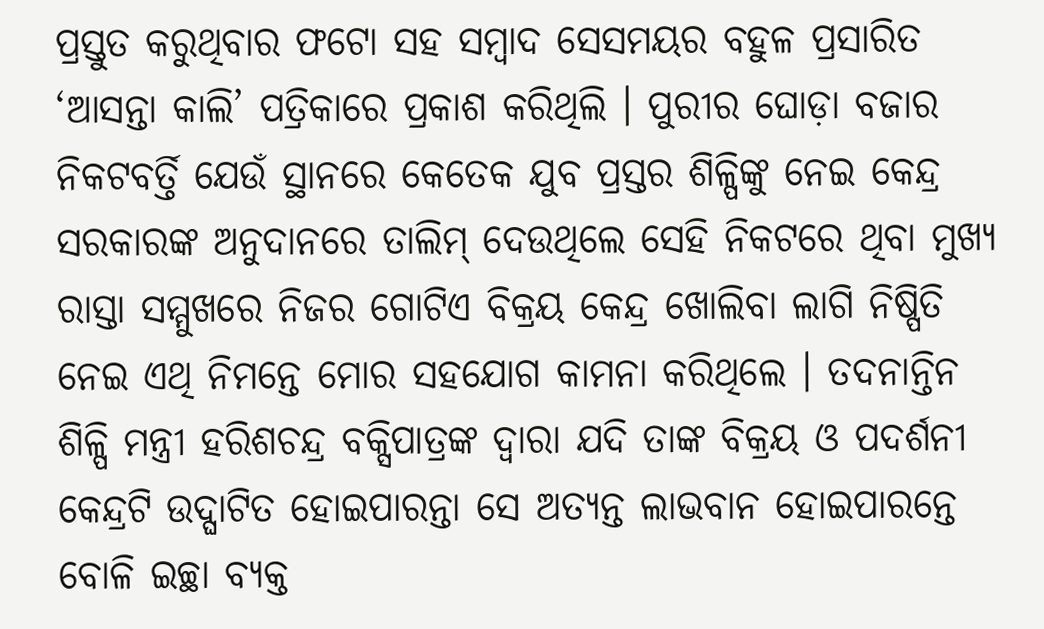ପ୍ରସ୍ତୁତ କରୁଥିବାର ଫଟୋ ସହ ସମ୍ବାଦ ସେସମୟର ବହୁଳ ପ୍ରସାରିତ ‘ଆସନ୍ତା କାଲି’ ପତ୍ରିକାରେ ପ୍ରକାଶ କରିଥିଲି । ପୁରୀର ଘୋଡ଼ା ବଜାର ନିକଟବର୍ତ୍ତି ଯେଉଁ ସ୍ଥାନରେ କେତେକ ଯୁବ ପ୍ରସ୍ତର ଶିଳ୍ପିଙ୍କୁ ନେଇ କେନ୍ଦ୍ର ସରକାରଙ୍କ ଅନୁଦାନରେ ତାଲିମ୍ ଦେଉଥିଲେ ସେହି ନିକଟରେ ଥିବା ମୁଖ୍ୟ ରାସ୍ତା ସମ୍ମୁଖରେ ନିଜର ଗୋଟିଏ ବିକ୍ରୟ କେନ୍ଦ୍ର ଖୋଲିବା ଲାଗି ନିଷ୍ପିତି ନେଇ ଏଥି ନିମନ୍ତେ ମୋର ସହଯୋଗ କାମନା କରିଥିଲେ । ତଦନାନ୍ତିନ ଶିଳ୍ପି ମନ୍ତ୍ରୀ ହରିଶଚନ୍ଦ୍ର ବକ୍ସିପାତ୍ରଙ୍କ ଦ୍ୱାରା ଯଦି ତାଙ୍କ ବିକ୍ରୟ ଓ ପଦର୍ଶନୀ କେନ୍ଦ୍ରଟି ଉଦ୍ଘାଟିତ ହୋଇପାରନ୍ତା ସେ ଅତ୍ୟନ୍ତ ଲାଭବାନ ହୋଇପାରନ୍ତେ ବୋଳି ଇଚ୍ଛା ବ୍ୟକ୍ତ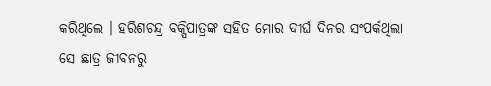କରିଥିଲେ । ହରିଶଚନ୍ଦ୍ର ବକ୍ସିପାତ୍ରଙ୍କ ସହିତ ମୋର ଦୀର୍ଘ ଦିନର ସଂପର୍କଥିଲା ସେ ଛାତ୍ର ଜୀବନରୁ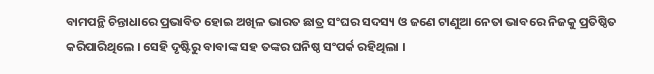ବାମପନ୍ଥି ଚିନ୍ତାଧାରେ ପ୍ରଭାବିତ ହୋଇ ଅଖିଳ ଭାରତ ଛାତ୍ର ସଂଘର ସଦସ୍ୟ ଓ ଜଣେ ଟାଣୁଆ ନେତା ଭାବରେ ନିଜକୁ ପ୍ରତିଷ୍ଠିତ କରିପାରିଥିଲେ । ସେହି ଦୃଷ୍ଟିରୁ ବାବାଙ୍କ ସହ ତଙ୍କର ଘନିଷ୍ଠ ସଂପର୍କ ରହିଥିଲା ।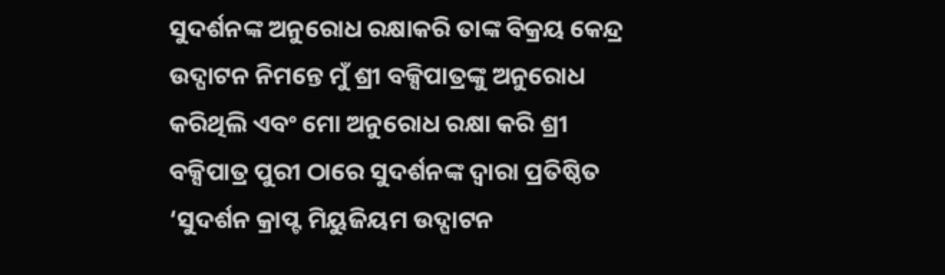ସୁଦର୍ଶନଙ୍କ ଅନୁରୋଧ ରକ୍ଷାକରି ତାଙ୍କ ବିକ୍ରୟ କେନ୍ଦ୍ର ଉଦ୍ଘାଟନ ନିମନ୍ତେ ମୁଁ ଶ୍ରୀ ବକ୍ସିପାତ୍ରଙ୍କୁ ଅନୁରୋଧ କରିଥିଲି ଏବଂ ମୋ ଅନୁରୋଧ ରକ୍ଷା କରି ଶ୍ରୀ ବକ୍ସିପାତ୍ର ପୁରୀ ଠାରେ ସୁଦର୍ଶନଙ୍କ ଦ୍ୱାରା ପ୍ରତିଷ୍ଠିତ ‘ସୁଦର୍ଶନ କ୍ରାପ୍ଟ ମିୟୁଜିୟମ ଉଦ୍ଘାଟନ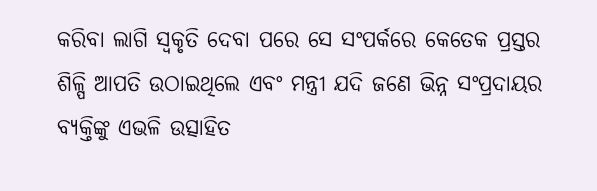କରିବା ଲାଗି ସ୍ୱକୃତି ଦେବା ପରେ ସେ ସଂପର୍କରେ କେତେକ ପ୍ରସ୍ତର ଶିଳ୍ପି ଆପତି ଉଠାଇଥିଲେ ଏବଂ ମନ୍ତ୍ରୀ ଯଦି ଜଣେ ଭିନ୍ନ ସଂପ୍ରଦାୟର ବ୍ୟକ୍ତିଙ୍କୁ ଏଭଳି ଉତ୍ସାହିତ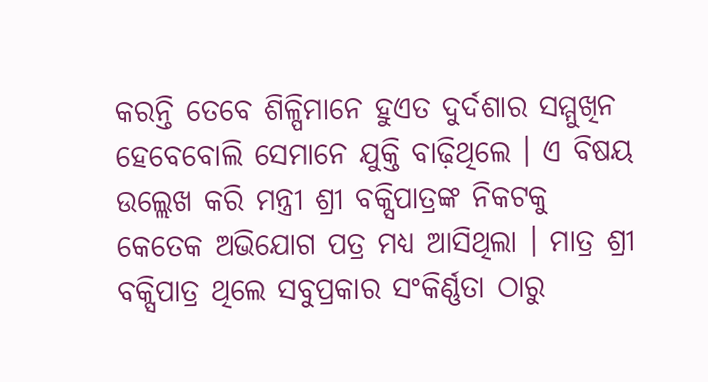କରନ୍ତି ତେବେ ଶିଳ୍ପିମାନେ ହୁଏତ ଦୁର୍ଦଶାର ସମ୍ମୁଖିନ ହେବେବୋଲି ସେମାନେ ଯୁକ୍ତି ବାଢ଼ିଥିଲେ । ଏ ବିଷୟ ଉଲ୍ଲେଖ କରି ମନ୍ତ୍ରୀ ଶ୍ରୀ ବକ୍ସିପାତ୍ରଙ୍କ ନିକଟକୁ କେତେକ ଅଭିଯୋଗ ପତ୍ର ମଧ୍ୟ ଆସିଥିଲା । ମାତ୍ର ଶ୍ରୀ ବକ୍ସିପାତ୍ର ଥିଲେ ସବୁପ୍ରକାର ସଂକିର୍ଣ୍ଣତା ଠାରୁ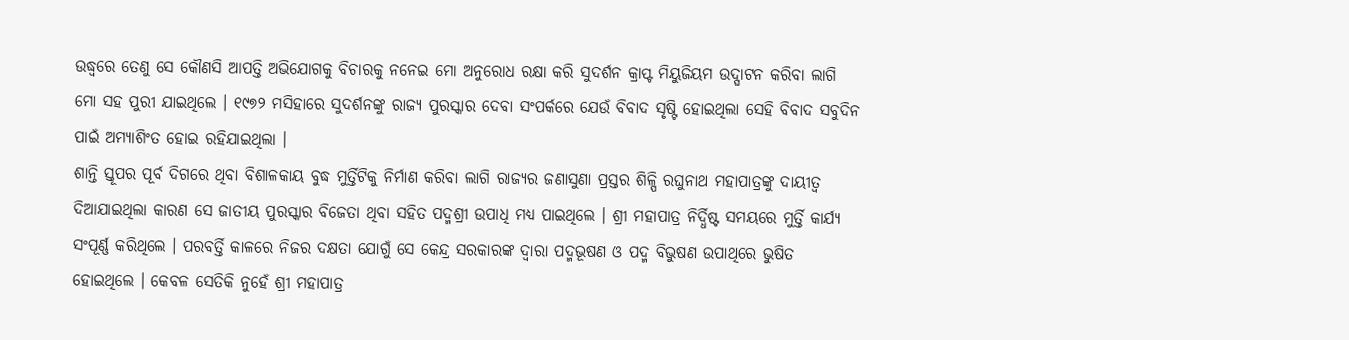ଉଦ୍ଧ୍ୱରେ ତେଣୁ ସେ କୌଣସି ଆପତ୍ତି ଅଭିଯୋଗକୁ ବିଚାରକୁ ନନେଇ ମୋ ଅନୁରୋଧ ରକ୍ଷା କରି ସୁଦର୍ଶନ କ୍ରାପ୍ଟ ମିୟୁଜିୟମ ଉଦ୍ଘାଟନ କରିବା ଲାଗି ମୋ ସହ ପୁରୀ ଯାଇଥିଲେ । ୧୯୭୨ ମସିହାରେ ସୁଦର୍ଶନଙ୍କୁ ରାଜ୍ୟ ପୁରସ୍କାର ଦେବା ସଂପର୍କରେ ଯେଉଁ ବିବାଦ ସୃଷ୍ଟି ହୋଇଥିଲା ସେହି ବିବାଦ ସବୁଦିନ ପାଇଁ ଅମ୍ୟାଶିଂତ ହୋଇ ରହିଯାଇଥିଲା ।
ଶାନ୍ତି ସ୍ତୂପର ପୂର୍ବ ଦିଗରେ ଥିବା ବିଶାଳକାୟ ବୁଦ୍ଧ ମୁର୍ତ୍ତିଟିକୁ ନିର୍ମାଣ କରିବା ଲାଗି ରାଜ୍ୟର ଜଣାସୁଣା ପ୍ରସ୍ତର ଶିଳ୍ପି ରଘୁନାଥ ମହାପାତ୍ରଙ୍କୁ ଦାୟୀତ୍ୱ ଦିଆଯାଇଥିଲା କାରଣ ସେ ଜାତୀୟ ପୁରସ୍କାର ବିଜେତା ଥିବା ସହିତ ପଦ୍ମଶ୍ରୀ ଉପାଧି ମଧ୍ୟ ପାଇଥିଲେ । ଶ୍ରୀ ମହାପାତ୍ର ନିର୍ଦ୍ଧିଷ୍ଟ ସମୟରେ ମୁର୍ତ୍ତି କାର୍ଯ୍ୟ ସଂପୂର୍ଣ୍ଣ କରିଥିଲେ । ପରବର୍ତ୍ତି କାଳରେ ନିଜର ଦକ୍ଷତା ଯୋଗୁଁ ସେ କେନ୍ଦ୍ର ସରକାରଙ୍କ ଦ୍ୱାରା ପଦ୍ମଭୂଷଣ ଓ ପଦ୍ମ ବିଭୁଷଣ ଉପାଥିରେ ଭୁଷିତ ହୋଇଥିଲେ । କେବଳ ସେତିକି ନୁହେଁ ଶ୍ରୀ ମହାପାତ୍ର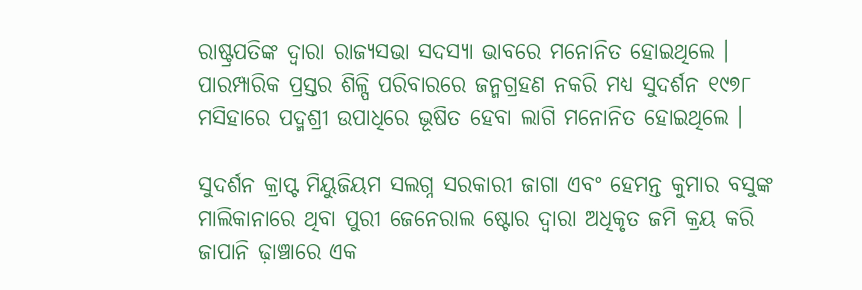ରାଷ୍ଟ୍ରପତିଙ୍କ ଦ୍ୱାରା ରାଜ୍ୟସଭା ସଦସ୍ୟା ଭାବରେ ମନୋନିତ ହୋଇଥିଲେ ।
ପାରମ୍ପାରିକ ପ୍ରସ୍ତର ଶିଳ୍ପି ପରିବାରରେ ଜନ୍ମଗ୍ରହଣ ନକରି ମଧ୍ୟ ସୁଦର୍ଶନ ୧୯୭୮ ମସିହାରେ ପଦ୍ମଶ୍ରୀ ଉପାଧିରେ ଭୂଷିତ ହେବା ଲାଗି ମନୋନିତ ହୋଇଥିଲେ ।

ସୁଦର୍ଶନ କ୍ରାପ୍ଟ ମିୟୁଜିୟମ ସଲଗ୍ନ ସରକାରୀ ଜାଗା ଏବଂ ହେମନ୍ତ କୁମାର ବସୁଙ୍କ ମାଲିକାନାରେ ଥିବା ପୁରୀ ଜେନେରାଲ ଷ୍ଟୋର ଦ୍ୱାରା ଅଧିକୃତ ଜମି କ୍ରୟ କରି ଜାପାନି ଢ଼ାଞ୍ଚାରେ ଏକ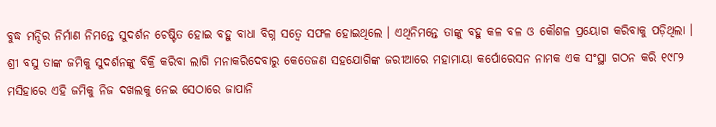ବୁଦ୍ଧ ମନ୍ଦିର ନିର୍ମାଣ ନିମନ୍ତେ ସୁଦର୍ଶନ ଚେଷ୍ଟିତ ହୋଇ ବହୁ ବାଧା ବିଗ୍ନ ସତ୍ୱେ ସଫଳ ହୋଇଥିଲେ । ଏଥିନିମନ୍ତେ ତାଙ୍କୁ ବହୁ କଳ ବଳ ଓ କୌଶଳ ପ୍ରୟୋଗ କରିବାକୁ ପଡ଼ିଥିଲା । ଶ୍ରୀ ବସୁ ତାଙ୍କ ଜମିକୁ ସୁଦର୍ଶନଙ୍କୁ ବିକ୍ରି କରିବା ଲାଗି ମନାକରିଦେବାରୁ କେତେଜଣ ସହଯୋଗିଙ୍କ ଜରୀଆରେ ମହାମାୟା କର୍ପୋରେସନ ନାମକ ଏକ ସଂସ୍ଥା ଗଠନ କରି ୧୯୮୨ ମସିହାରେ ଏହି ଜମିକୁ ନିଜ ଦଖଲକୁ ନେଇ ସେଠାରେ ଜାପାନି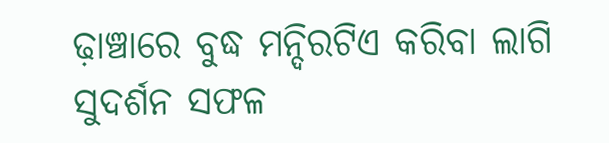ଢ଼ାଞ୍ଚାରେ ବୁଦ୍ଧ ମନ୍ଦିରଟିଏ କରିବା ଲାଗି ସୁଦର୍ଶନ ସଫଳ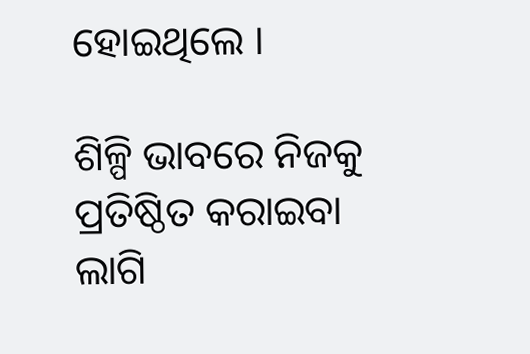ହୋଇଥିଲେ ।

ଶିଳ୍ପି ଭାବରେ ନିଜକୁ ପ୍ରତିଷ୍ଠିତ କରାଇବା ଲାଗି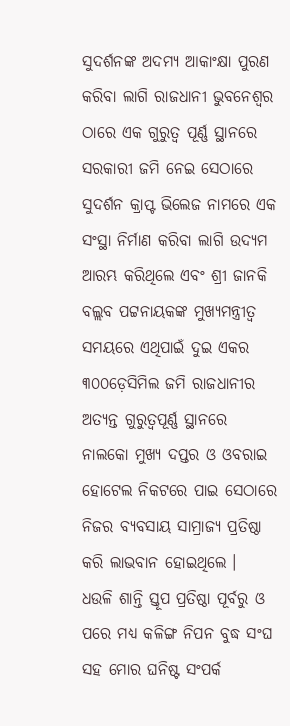ସୁଦର୍ଶନଙ୍କ ଅଦମ୍ୟ ଆକାଂକ୍ଷା ପୁରଣ କରିବା ଲାଗି ରାଜଧାନୀ ଭୁବନେଶ୍ୱର ଠାରେ ଏକ ଗୁରୁତ୍ୱ ପୂର୍ଣ୍ଣ ସ୍ଥାନରେ ସରକାରୀ ଜମି ନେଇ ସେଠାରେ ସୁଦର୍ଶନ କ୍ରାପ୍ଟ ଭିଲେଜ ନାମରେ ଏକ ସଂସ୍ଥା ନିର୍ମାଣ କରିବା ଲାଗି ଉଦ୍ୟମ ଆରମ୍ଭ କରିଥିଲେ ଏବଂ ଶ୍ରୀ ଜାନକି ବଲ୍ଲବ ପଟ୍ଟନାୟକଙ୍କ ମୁଖ୍ୟମନ୍ତ୍ରୀତ୍ୱ ସମୟରେ ଏଥିପାଇଁ ଦୁଇ ଏକର ୩୦୦ଡ଼େସିମିଲ ଜମି ରାଜଧାନୀର ଅତ୍ୟନ୍ତ ଗୁରୁତ୍ୱପୂର୍ଣ୍ଣ ସ୍ଥାନରେ ନାଲକୋ ମୁଖ୍ୟ ଦପ୍ତର ଓ ଓବରାଇ ହୋଟେଲ ନିକଟରେ ପାଇ ସେଠାରେ ନିଜର ବ୍ୟବସାୟ ସାମ୍ରାଜ୍ୟ ପ୍ରତିଷ୍ଠା କରି ଲାଭବାନ ହୋଇଥିଲେ ।
ଧଉଳି ଶାନ୍ତି ସ୍ତୂପ ପ୍ରତିଷ୍ଠା ପୂର୍ବରୁ ଓ ପରେ ମଧ୍ୟ କଳିଙ୍ଗ ନିପନ ବୁଦ୍ଧ ସଂଘ ସହ ମୋର ଘନିଷ୍ଟ ସଂପର୍କ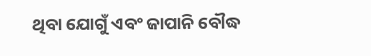ଥିବା ଯୋଗୁଁ ଏବଂ ଜାପାନି ବୌଦ୍ଧ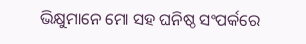ଭିକ୍ଷୁମାନେ ମୋ ସହ ଘନିଷ୍ଠ ସଂପର୍କରେ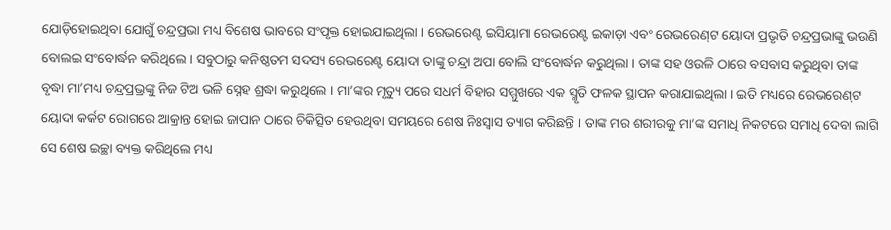ଯୋଡ଼ିହୋଇଥିବା ଯୋଗୁଁ ଚନ୍ଦ୍ରପ୍ରଭା ମଧ୍ୟ ବିଶେଷ ଭାବରେ ସଂପୃକ୍ତ ହୋଇଯାଇଥିଲା । ରେଭରେଣ୍ଟ ଇସିୟାମା ରେଭରେଣ୍ଟ ଇକାଡ଼ା ଏବଂ ରେଭରେଣ୍‌ଟ ୟୋଦା ପ୍ରଭୃତି ଚନ୍ଦ୍ରପ୍ରଭାଙ୍କୁ ଭଉଣି ବୋଲଇ ସଂବୋର୍ଦ୍ଧନ କରିଥିଲେ । ସବୁଠାରୁ କନିଷ୍ଠତମ ସଦସ୍ୟ ରେଭରେଣ୍ଟ ୟୋଦା ତାଙ୍କୁ ଚନ୍ଦ୍ରା ଅପା ବୋଲି ସଂବୋର୍ଦ୍ଧନ କରୁଥିଲା । ତାଙ୍କ ସହ ଓଉଳି ଠାରେ ବସବାସ କରୁଥିବା ତାଙ୍କ ବୃଦ୍ଧା ମା’ମଧ୍ୟ ଚନ୍ଦ୍ରପ୍ରଭ୍ରଙ୍କୁ ନିଜ ଟିଅ ଭଳି ସ୍ନେହ ଶ୍ରଦ୍ଧା କରୁଥିଲେ । ମା’ଙ୍କର ମୃତ୍ୟୁ ପରେ ସଧର୍ମ ବିହାର ସମ୍ମୁଖରେ ଏକ ସ୍ମୃତି ଫଳକ ସ୍ଥାପନ କରାଯାଇଥିଲା । ଇତି ମଧ୍ୟରେ ରେଭରେଣ୍‌ଟ ୟୋଦା କର୍କଟ ରୋଗରେ ଆକ୍ରାନ୍ତ ହୋଇ ଜାପାନ ଠାରେ ଚିକିତ୍ସିତ ହେଉଥିବା ସମୟରେ ଶେଷ ନିଃସ୍ୱାସ ତ୍ୟାଗ କରିଛନ୍ତି । ତାଙ୍କ ମର ଶରୀରକୁ ମା’ଙ୍କ ସମାଧି ନିକଟରେ ସମାଧି ଦେବା ଲାଗି ସେ ଶେଷ ଇଚ୍ଛା ବ୍ୟକ୍ତ କରିଥିଲେ ମଧ୍ୟ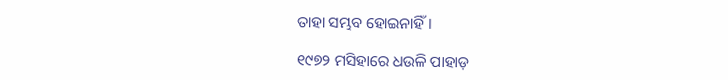ତାହା ସମ୍ଭବ ହୋଇନାହିଁ ।

୧୯୭୨ ମସିହାରେ ଧଉଳି ପାହାଡ଼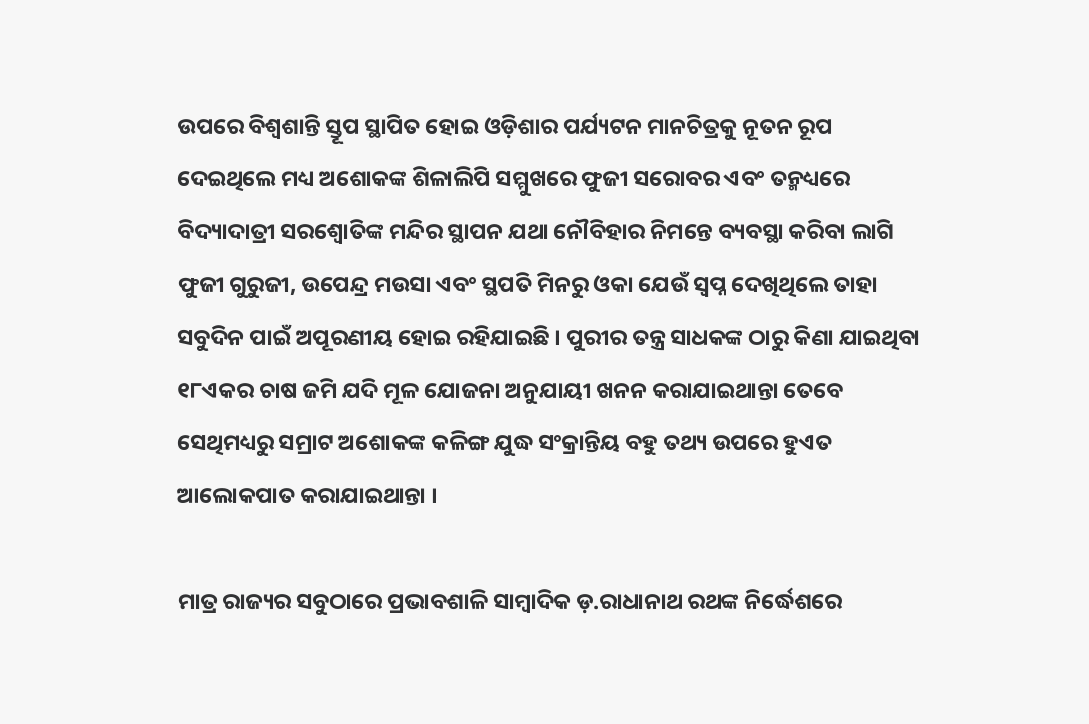ଉପରେ ବିଶ୍ୱଶାନ୍ତି ସ୍ତୂପ ସ୍ଥାପିତ ହୋଇ ଓଡ଼ିଶାର ପର୍ଯ୍ୟଟନ ମାନଚିତ୍ରକୁ ନୂତନ ରୂପ ଦେଇଥିଲେ ମଧ୍ୟ ଅଶୋକଙ୍କ ଶିଳାଲିପି ସମ୍ମୁଖରେ ଫୁଜୀ ସରୋବର ଏବଂ ତନ୍ମଧ୍ୟରେ ବିଦ୍ୟାଦାତ୍ରୀ ସରଶ୍ୱୋତିଙ୍କ ମନ୍ଦିର ସ୍ଥାପନ ଯଥା ନୌବିହାର ନିମନ୍ତେ ବ୍ୟବସ୍ଥା କରିବା ଲାଗି ଫୁଜୀ ଗୁରୁଜୀ, ଉପେନ୍ଦ୍ର ମଉସା ଏବଂ ସ୍ଥପତି ମିନରୁ ଓକା ଯେଉଁ ସ୍ୱପ୍ନ ଦେଖିଥିଲେ ତାହା ସବୁଦିନ ପାଇଁ ଅପୂରଣୀୟ ହୋଇ ରହିଯାଇଛି । ପୁରୀର ତନ୍ତ୍ର ସାଧକଙ୍କ ଠାରୁ କିଣା ଯାଇଥିବା ୧୮ଏକର ଚାଷ ଜମି ଯଦି ମୂଳ ଯୋଜନା ଅନୁଯାୟୀ ଖନନ କରାଯାଇଥାନ୍ତା ତେବେ ସେଥିମଧ୍ୟରୁ ସମ୍ରାଟ ଅଶୋକଙ୍କ କଳିଙ୍ଗ ଯୁଦ୍ଧ ସଂକ୍ରାନ୍ତିୟ ବହୁ ତଥ୍ୟ ଉପରେ ହୁଏତ ଆଲୋକପାତ କରାଯାଇଥାନ୍ତା ।

ମାତ୍ର ରାଜ୍ୟର ସବୁଠାରେ ପ୍ରଭାବଶାଳି ସାମ୍ବାଦିକ ଡ଼.ରାଧାନାଥ ରଥଙ୍କ ନିର୍ଦ୍ଧେଶରେ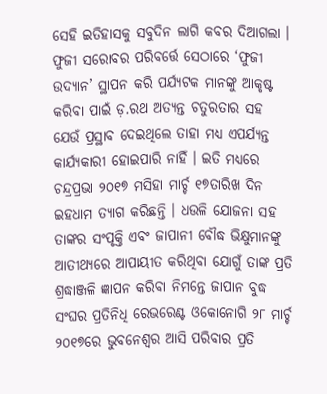ସେହି ଇତିହାସକୁ ସବୁଦିନ ଲାଗି କବର ଦିଆଗଲା । ଫୁଜୀ ସରୋବର ପରିବର୍ତ୍ତେ ସେଠାରେ ‘ଫୁଜୀ ଉଦ୍ୟାନ’ ସ୍ଥାପନ କରି ପର୍ଯ୍ୟଟକ ମାନଙ୍କୁ ଆକୃଷ୍ଟ କରିବା ପାଇଁ ଡ଼.ରଥ ଅତ୍ୟନ୍ତ ଚତୁରତାର ସହ ଯେଉଁ ପ୍ରସ୍ଥାବ ଦେଇଥିଲେ ତାହା ମଧ୍ୟ ଏପର୍ଯ୍ୟନ୍ତ କାର୍ଯ୍ୟକାରୀ ହୋଇପାରି ନାହିଁ । ଇତି ମଧ୍ୟରେ ଚନ୍ଦ୍ରପ୍ରଭା ୨୦୧୭ ମସିହା ମାର୍ଚ୍ଚ ୧୭ତାରିଖ ଦିନ ଇହଧାମ ତ୍ୟାଗ କରିଛନ୍ତି । ଧଉଳି ଯୋଜନା ସହ ତାଙ୍କର ସଂପୃକ୍ତି ଏବଂ ଜାପାନୀ ବୌଦ୍ଧ ଭିକ୍ଷୁମାନଙ୍କୁ ଆତୀଥ୍ୟରେ ଆପାୟୀତ କରିଥିବା ଯୋଗୁଁ ତାଙ୍କ ପ୍ରତି ଶ୍ରଦ୍ଧାଞ୍ଜଳି ଜ୍ଞାପନ କରିବା ନିମନ୍ତେ ଜାପାନ ବୁଦ୍ଧ ସଂଘର ପ୍ରତିନିଧି ରେଭରେଣ୍ଟ ଓକୋନୋଗି ୨୮ ମାର୍ଚ୍ଚ ୨୦୧୭ରେ ଭୁବନେଶ୍ୱର ଆସି ପରିବାର ପ୍ରତି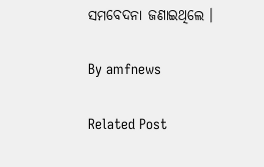ସମବେଦନା ଜଣାଇଥିଲେ ।

By amfnews

Related Post